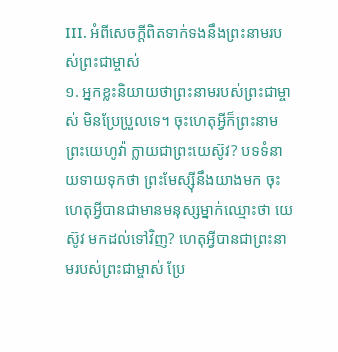III. អំពីសេចក្តីពិតទាក់ទងនឹងព្រះនាមរបស់ព្រះជាម្ចាស់
១. អ្នកខ្លះនិយាយថាព្រះនាមរបស់ព្រះជាម្ចាស់ មិនប្រែប្រួលទេ។ ចុះហេតុអ្វីក៏ព្រះនាមព្រះយេហូវ៉ា ក្លាយជាព្រះយេស៊ូវ? បទទំនាយទាយទុកថា ព្រះមែស្ស៊ីនឹងយាងមក ចុះហេតុអ្វីបានជាមានមនុស្សម្នាក់ឈ្មោះថា យេស៊ូវ មកដល់ទៅវិញ? ហេតុអ្វីបានជាព្រះនាមរបស់ព្រះជាម្ចាស់ ប្រែ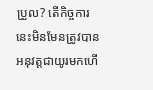ប្រួល? តើកិច្ចការនេះមិនមែនត្រូវបានអនុវត្តជាយូរមកហើ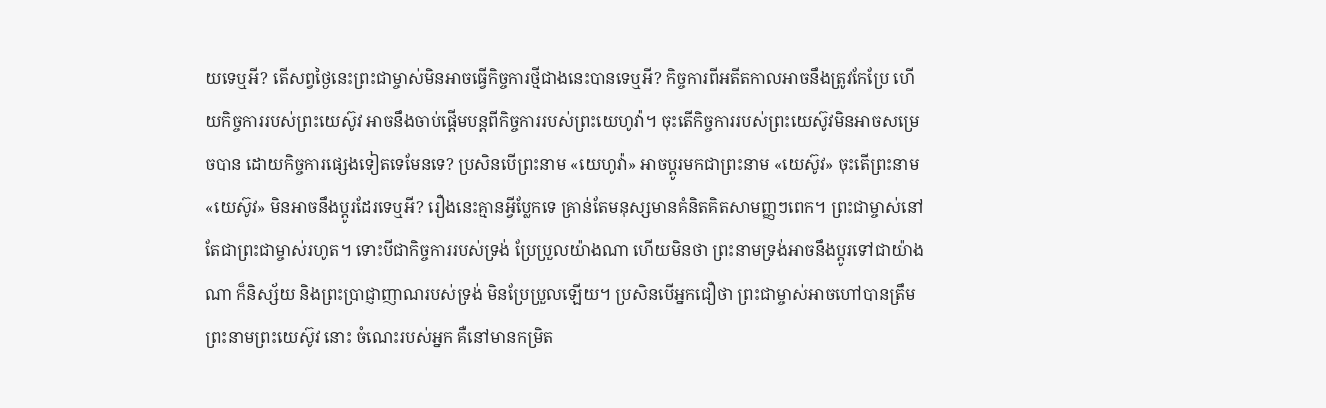យទេឬអី? តើសព្វថ្ងៃនេះព្រះជាម្ចាស់មិនអាចធ្វើកិច្ចការថ្មីជាងនេះបានទេឬអី? កិច្ចការពីអតីតកាលអាចនឹងត្រូវកែប្រែ ហើយកិច្ចការរបស់ព្រះយេស៊ូវ អាចនឹងចាប់ផ្ដើមបន្តពីកិច្ចការរបស់ព្រះយេហូវ៉ា។ ចុះតើកិច្ចការរបស់ព្រះយេស៊ូវមិនអាចសម្រេចបាន ដោយកិច្ចការផ្សេងទៀតទេមែនទេ? ប្រសិនបើព្រះនាម «យេហូវ៉ា» អាចប្ដូរមកជាព្រះនាម «យេស៊ូវ» ចុះតើព្រះនាម «យេស៊ូវ» មិនអាចនឹងប្ដូរដែរទេឬអី? រឿងនេះគ្មានអ្វីប្លែកទេ គ្រាន់តែមនុស្សមានគំនិតគិតសាមញ្ញៗពេក។ ព្រះជាម្ចាស់នៅតែជាព្រះជាម្ចាស់រហូត។ ទោះបីជាកិច្ចការរបស់ទ្រង់ ប្រែប្រួលយ៉ាងណា ហើយមិនថា ព្រះនាមទ្រង់អាចនឹងប្ដូរទៅជាយ៉ាងណា ក៏និស្ស័យ និងព្រះប្រាជ្ញាញាណរបស់ទ្រង់ មិនប្រែប្រួលឡើយ។ ប្រសិនបើអ្នកជឿថា ព្រះជាម្ចាស់អាចហៅបានត្រឹមព្រះនាមព្រះយេស៊ូវ នោះ ចំណេះរបស់អ្នក គឺនៅមានកម្រិត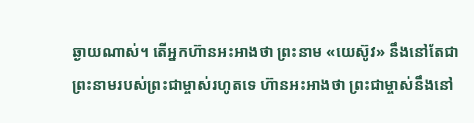ឆ្ងាយណាស់។ តើអ្នកហ៊ានអះអាងថា ព្រះនាម «យេស៊ូវ» នឹងនៅតែជាព្រះនាមរបស់ព្រះជាម្ចាស់រហូតទេ ហ៊ានអះអាងថា ព្រះជាម្ចាស់នឹងនៅ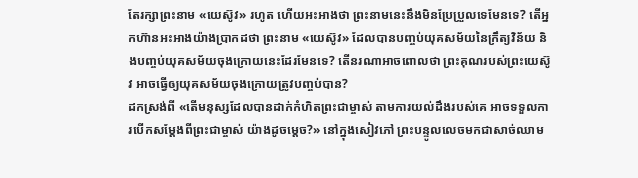តែរក្សាព្រះនាម «យេស៊ូវ» រហូត ហើយអះអាងថា ព្រះនាមនេះនឹងមិនប្រែប្រួលទេមែនទេ? តើអ្នកហ៊ានអះអាងយ៉ាងប្រាកដថា ព្រះនាម «យេស៊ូវ» ដែលបានបញ្ចប់យុគសម័យនៃក្រឹត្យវិន័យ និងបញ្ចប់យុគសម័យចុងក្រោយនេះដែរមែនទេ? តើនរណាអាចពោលថា ព្រះគុណរបស់ព្រះយេស៊ូវ អាចធ្វើឲ្យយុគសម័យចុងក្រោយត្រូវបញ្ចប់បាន?
ដកស្រង់ពី «តើមនុស្សដែលបានដាក់កំហិតព្រះជាម្ចាស់ តាមការយល់ដឹងរបស់គេ អាចទទួលការបើកសម្ដែងពីព្រះជាម្ចាស់ យ៉ាងដូចម្ដេច?» នៅក្នុងសៀវភៅ ព្រះបន្ទូលលេចមកជាសាច់ឈាម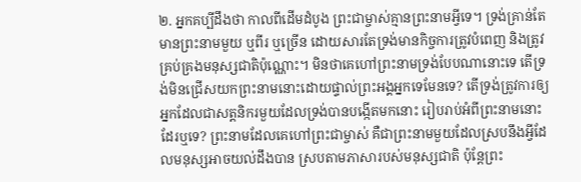២. អ្នកគប្បីដឹងថា កាលពីដើមដំបូង ព្រះជាម្ចាស់គ្មានព្រះនាមអ្វីទេ។ ទ្រង់គ្រាន់តែមានព្រះនាមមួយ ឬពីរ ឬច្រើន ដោយសារតែទ្រង់មានកិច្ចការត្រូវបំពេញ និងត្រូវគ្រប់គ្រងមនុស្សជាតិប៉ុណ្ណោះ។ មិនថាគេហៅព្រះនាមទ្រង់បែបណានោះទេ តើទ្រង់មិនជ្រើសយកព្រះនាមនោះដោយផ្ទាល់ព្រះអង្គអ្នកទេមែនទេ? តើទ្រង់ត្រូវការឲ្យអ្នកដែលជាសត្តនិករមួយដែលទ្រង់បានបង្កើតមកនោះ រៀបរាប់អំពីព្រះនាមនោះដែរឬទេ? ព្រះនាមដែលគេហៅព្រះជាម្ចាស់ គឺជាព្រះនាមមួយដែលស្របនឹងអ្វីដែលមនុស្សអាចយល់ដឹងបាន ស្របតាមភាសារបស់មនុស្សជាតិ ប៉ុន្តែព្រះ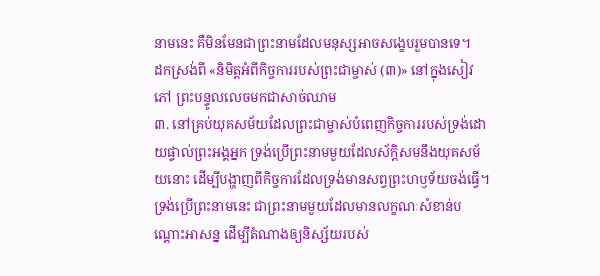នាមនេះ គឺមិនមែនជាព្រះនាមដែលមនុស្សអាចសង្ខេបរួមបានទេ។
ដកស្រង់ពី «និមិត្តអំពីកិច្ចការរបស់ព្រះជាម្ចាស់ (៣)» នៅក្នុងសៀវភៅ ព្រះបន្ទូលលេចមកជាសាច់ឈាម
៣. នៅគ្រប់យុគសម័យដែលព្រះជាម្ចាស់បំពេញកិច្ចការរបស់ទ្រង់ដោយផ្ទាល់ព្រះអង្គអ្នក ទ្រង់ប្រើព្រះនាមមួយដែលស័ក្តិសមនឹងយុគសម័យនោះ ដើម្បីបង្ហាញពីកិច្ចការដែលទ្រង់មានសព្វព្រះហឫទ័យចង់ធ្វើ។ ទ្រង់ប្រើព្រះនាមនេះ ជាព្រះនាមមួយដែលមានលក្ខណៈសំខាន់បណ្ដោះអាសន្ន ដើម្បីតំណាងឲ្យនិស្ស័យរបស់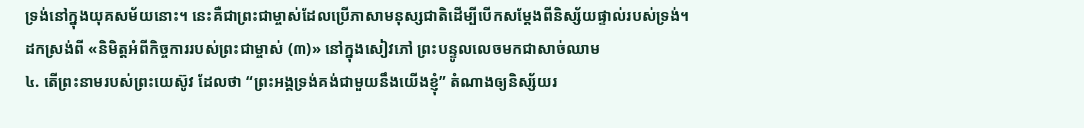ទ្រង់នៅក្នុងយុគសម័យនោះ។ នេះគឺជាព្រះជាម្ចាស់ដែលប្រើភាសាមនុស្សជាតិដើម្បីបើកសម្ដែងពីនិស្ស័យផ្ទាល់របស់ទ្រង់។
ដកស្រង់ពី «និមិត្តអំពីកិច្ចការរបស់ព្រះជាម្ចាស់ (៣)» នៅក្នុងសៀវភៅ ព្រះបន្ទូលលេចមកជាសាច់ឈាម
៤. តើព្រះនាមរបស់ព្រះយេស៊ូវ ដែលថា “ព្រះអង្គទ្រង់គង់ជាមួយនឹងយើងខ្ញុំ” តំណាងឲ្យនិស្ស័យរ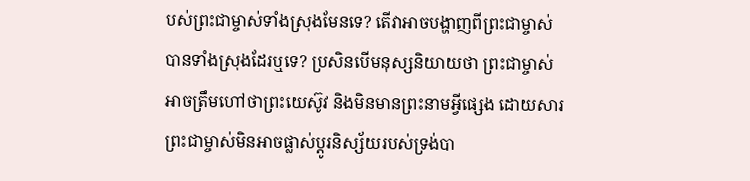បស់ព្រះជាម្ចាស់ទាំងស្រុងមែនទេ? តើវាអាចបង្ហាញពីព្រះជាម្ចាស់បានទាំងស្រុងដែរឬទេ? ប្រសិនបើមនុស្សនិយាយថា ព្រះជាម្ចាស់អាចត្រឹមហៅថាព្រះយេស៊ូវ និងមិនមានព្រះនាមអ្វីផ្សេង ដោយសារព្រះជាម្ចាស់មិនអាចផ្លាស់ប្ដូរនិស្ស័យរបស់ទ្រង់បា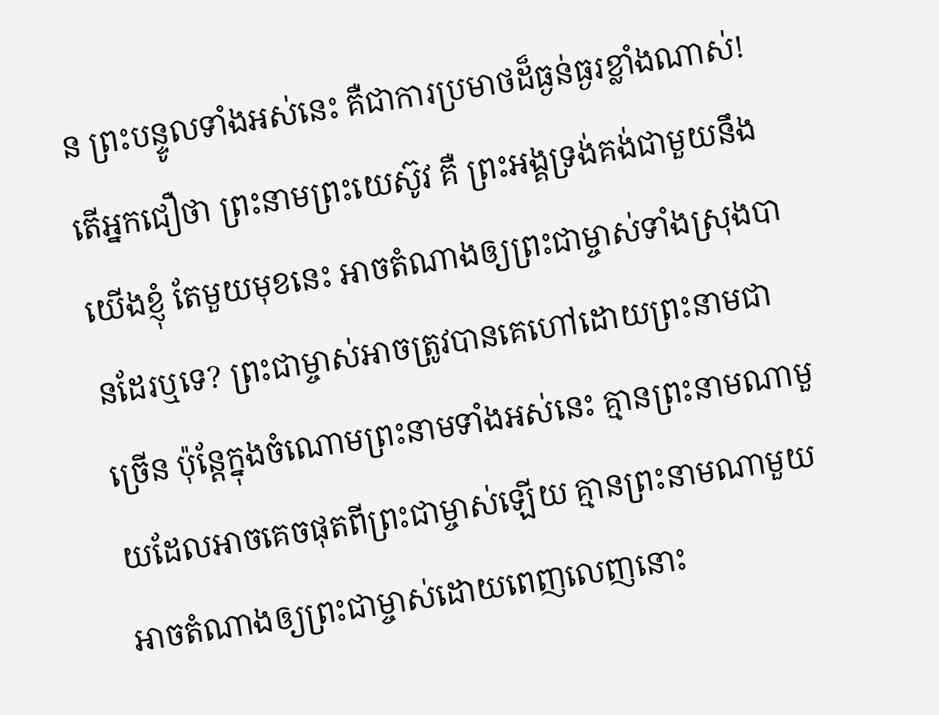ន ព្រះបន្ទូលទាំងអស់នេះ គឺជាការប្រមាថដ៏ធ្ងន់ធ្ងរខ្លាំងណាស់! តើអ្នកជឿថា ព្រះនាមព្រះយេស៊ូវ គឺ ព្រះអង្គទ្រង់គង់ជាមួយនឹងយើងខ្ញុំ តែមួយមុខនេះ អាចតំណាងឲ្យព្រះជាម្ចាស់ទាំងស្រុងបានដែរឬទេ? ព្រះជាម្ចាស់អាចត្រូវបានគេហៅដោយព្រះនាមជាច្រើន ប៉ុន្តែក្នុងចំណោមព្រះនាមទាំងអស់នេះ គ្មានព្រះនាមណាមួយដែលអាចគេចផុតពីព្រះជាម្ចាស់ឡើយ គ្មានព្រះនាមណាមួយអាចតំណាងឲ្យព្រះជាម្ចាស់ដោយពេញលេញនោះ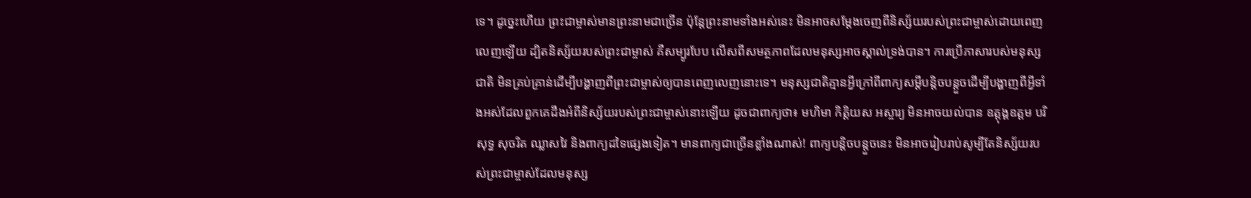ទេ។ ដូច្នេះហើយ ព្រះជាម្ចាស់មានព្រះនាមជាច្រើន ប៉ុន្តែព្រះនាមទាំងអស់នេះ មិនអាចសម្ដែងចេញពីនិស្ស័យរបស់ព្រះជាម្ចាស់ដោយពេញលេញឡើយ ដ្បិតនិស្ស័យរបស់ព្រះជាម្ចាស់ គឺសម្បូរបែប លើសពីសមត្ថភាពដែលមនុស្សអាចស្គាល់ទ្រង់បាន។ ការប្រើភាសារបស់មនុស្សជាតិ មិនគ្រប់គ្រាន់ដើម្បីបង្ហាញពីព្រះជាម្ចាស់ឲ្យបានពេញលេញនោះទេ។ មនុស្សជាតិគ្មានអ្វីក្រៅពីពាក្យសម្ដីបន្តិចបន្តួចដើម្បីបង្ហាញពីអ្វីទាំងអស់ដែលពួកគេដឹងអំពីនិស្ស័យរបស់ព្រះជាម្ចាស់នោះឡើយ ដូចជាពាក្យថា៖ មហិមា កិត្តិយស អស្ចារ្យ មិនអាចយល់បាន ឧត្តុង្គឧត្តម បរិសុទ្ធ សុចរិត ឈ្លាសវៃ និងពាក្យដទៃផ្សេងទៀត។ មានពាក្យជាច្រើនខ្លាំងណាស់! ពាក្យបន្តិចបន្តួចនេះ មិនអាចរៀបរាប់សូម្បីតែនិស្ស័យរបស់ព្រះជាម្ចាស់ដែលមនុស្ស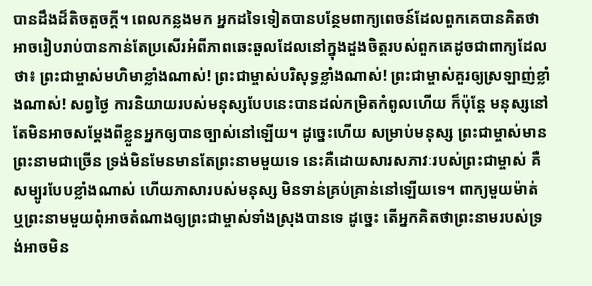បានដឹងដ៏តិចតួចក្ដី។ ពេលកន្លងមក អ្នកដទៃទៀតបានបន្ថែមពាក្យពេចន៍ដែលពួកគេបានគិតថា អាចរៀបរាប់បានកាន់តែប្រសើរអំពីភាពឆេះឆួលដែលនៅក្នុងដួងចិត្តរបស់ពួកគេដូចជាពាក្យដែលថា៖ ព្រះជាម្ចាស់មហិមាខ្លាំងណាស់! ព្រះជាម្ចាស់បរិសុទ្ធខ្លាំងណាស់! ព្រះជាម្ចាស់គួរឲ្យស្រឡាញ់ខ្លាំងណាស់! សព្វថ្ងៃ ការនិយាយរបស់មនុស្សបែបនេះបានដល់កម្រិតកំពូលហើយ ក៏ប៉ុន្តែ មនុស្សនៅតែមិនអាចសម្ដែងពីខ្លួនអ្នកឲ្យបានច្បាស់នៅឡើយ។ ដូច្នេះហើយ សម្រាប់មនុស្ស ព្រះជាម្ចាស់មានព្រះនាមជាច្រើន ទ្រង់មិនមែនមានតែព្រះនាមមួយទេ នេះគឺដោយសារសភាវៈរបស់ព្រះជាម្ចាស់ គឺសម្បូរបែបខ្លាំងណាស់ ហើយភាសារបស់មនុស្ស មិនទាន់គ្រប់គ្រាន់នៅឡើយទេ។ ពាក្យមួយម៉ាត់ ឬព្រះនាមមួយពុំអាចតំណាងឲ្យព្រះជាម្ចាស់ទាំងស្រុងបានទេ ដូច្នេះ តើអ្នកគិតថាព្រះនាមរបស់ទ្រង់អាចមិន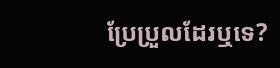ប្រែប្រួលដែរឬទេ?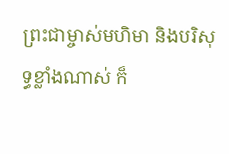ព្រះជាម្ចាស់មហិមា និងបរិសុទ្ធខ្លាំងណាស់ ក៏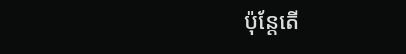ប៉ុន្តែតើ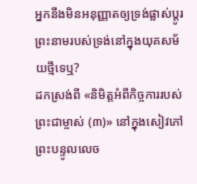អ្នកនឹងមិនអនុញ្ញាតឲ្យទ្រង់ផ្លាស់ប្ដូរព្រះនាមរបស់ទ្រង់នៅក្នុងយុគសម័យថ្មីទេឬ?
ដកស្រង់ពី «និមិត្តអំពីកិច្ចការរបស់ព្រះជាម្ចាស់ (៣)» នៅក្នុងសៀវភៅ ព្រះបន្ទូលលេច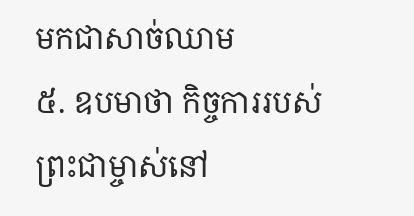មកជាសាច់ឈាម
៥. ឧបមាថា កិច្ចការរបស់ព្រះជាម្ចាស់នៅ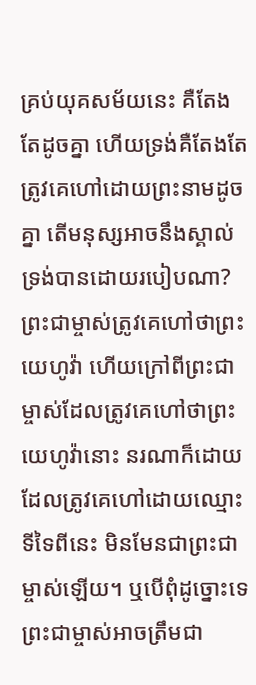គ្រប់យុគសម័យនេះ គឺតែងតែដូចគ្នា ហើយទ្រង់គឺតែងតែត្រូវគេហៅដោយព្រះនាមដូចគ្នា តើមនុស្សអាចនឹងស្គាល់ទ្រង់បានដោយរបៀបណា? ព្រះជាម្ចាស់ត្រូវគេហៅថាព្រះយេហូវ៉ា ហើយក្រៅពីព្រះជាម្ចាស់ដែលត្រូវគេហៅថាព្រះយេហូវ៉ានោះ នរណាក៏ដោយដែលត្រូវគេហៅដោយឈ្មោះទីទៃពីនេះ មិនមែនជាព្រះជាម្ចាស់ឡើយ។ ឬបើពុំដូច្នោះទេ ព្រះជាម្ចាស់អាចត្រឹមជា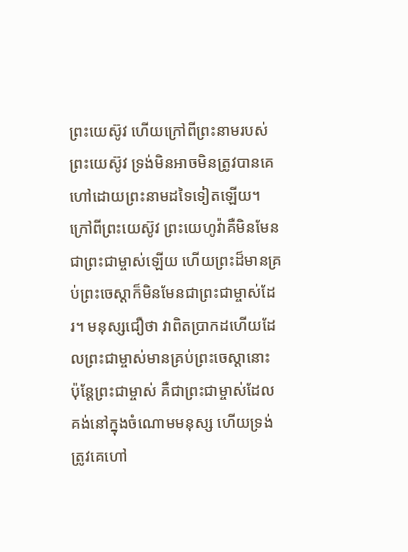ព្រះយេស៊ូវ ហើយក្រៅពីព្រះនាមរបស់ព្រះយេស៊ូវ ទ្រង់មិនអាចមិនត្រូវបានគេហៅដោយព្រះនាមដទៃទៀតឡើយ។ ក្រៅពីព្រះយេស៊ូវ ព្រះយេហូវ៉ាគឺមិនមែនជាព្រះជាម្ចាស់ឡើយ ហើយព្រះដ៏មានគ្រប់ព្រះចេស្ដាក៏មិនមែនជាព្រះជាម្ចាស់ដែរ។ មនុស្សជឿថា វាពិតប្រាកដហើយដែលព្រះជាម្ចាស់មានគ្រប់ព្រះចេស្តានោះ ប៉ុន្តែព្រះជាម្ចាស់ គឺជាព្រះជាម្ចាស់ដែលគង់នៅក្នុងចំណោមមនុស្ស ហើយទ្រង់ត្រូវគេហៅ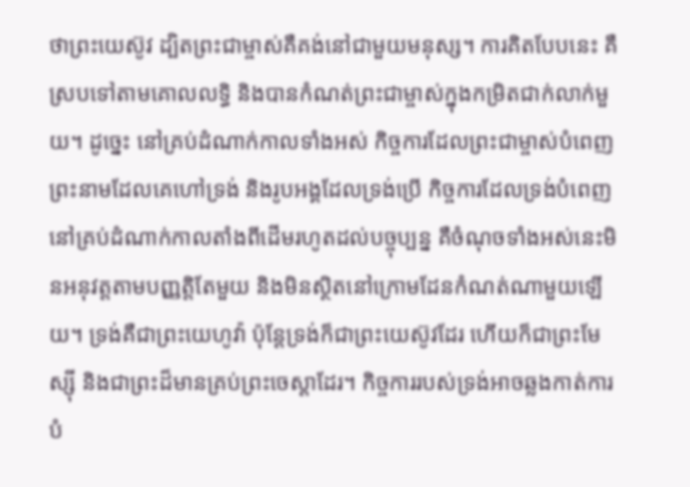ថាព្រះយេស៊ូវ ដ្បិតព្រះជាម្ចាស់គឺគង់នៅជាមួយមនុស្ស។ ការគិតបែបនេះ គឺស្របទៅតាមគោលលទ្ធិ និងបានកំណត់ព្រះជាម្ចាស់ក្នុងកម្រិតជាក់លាក់មួយ។ ដូច្នេះ នៅគ្រប់ដំណាក់កាលទាំងអស់ កិច្ចការដែលព្រះជាម្ចាស់បំពេញ ព្រះនាមដែលគេហៅទ្រង់ និងរូបអង្គដែលទ្រង់ប្រើ កិច្ចការដែលទ្រង់បំពេញនៅគ្រប់ដំណាក់កាលតាំងពីដើមរហូតដល់បច្ចុប្បន្ន គឺចំណុចទាំងអស់នេះមិនអនុវត្តតាមបញ្ញត្តិតែមួយ និងមិនស្ថិតនៅក្រោមដែនកំណត់ណាមួយឡើយ។ ទ្រង់គឺជាព្រះយេហូវ៉ា ប៉ុន្តែទ្រង់ក៏ជាព្រះយេស៊ូវដែរ ហើយក៏ជាព្រះមែស្ស៊ី និងជាព្រះដ៏មានគ្រប់ព្រះចេស្ដាដែរ។ កិច្ចការរបស់ទ្រង់អាចឆ្លងកាត់ការបំ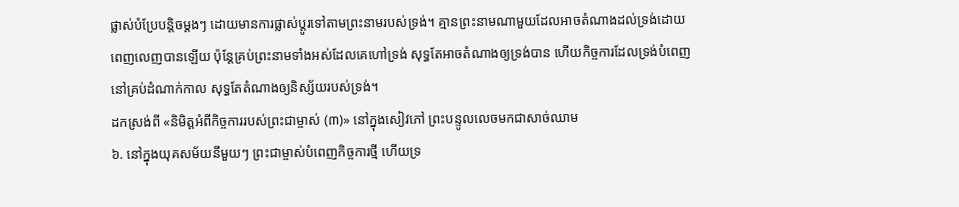ផ្លាស់បំប្រែបន្តិចម្ដងៗ ដោយមានការផ្លាស់ប្ដូរទៅតាមព្រះនាមរបស់ទ្រង់។ គ្មានព្រះនាមណាមួយដែលអាចតំណាងដល់ទ្រង់ដោយពេញលេញបានឡើយ ប៉ុន្តែគ្រប់ព្រះនាមទាំងអស់ដែលគេហៅទ្រង់ សុទ្ធតែអាចតំណាងឲ្យទ្រង់បាន ហើយកិច្ចការដែលទ្រង់បំពេញនៅគ្រប់ដំណាក់កាល សុទ្ធតែតំណាងឲ្យនិស្ស័យរបស់ទ្រង់។
ដកស្រង់ពី «និមិត្តអំពីកិច្ចការរបស់ព្រះជាម្ចាស់ (៣)» នៅក្នុងសៀវភៅ ព្រះបន្ទូលលេចមកជាសាច់ឈាម
៦. នៅក្នុងយុគសម័យនីមួយៗ ព្រះជាម្ចាស់បំពេញកិច្ចការថ្មី ហើយទ្រ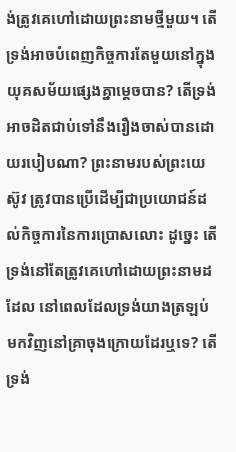ង់ត្រូវគេហៅដោយព្រះនាមថ្មីមួយ។ តើទ្រង់អាចបំពេញកិច្ចការតែមួយនៅក្នុងយុគសម័យផ្សេងគ្នាម្តេចបាន? តើទ្រង់អាចដិតជាប់ទៅនឹងរឿងចាស់បានដោយរបៀបណា? ព្រះនាមរបស់ព្រះយេស៊ូវ ត្រូវបានប្រើដើម្បីជាប្រយោជន៍ដល់កិច្ចការនៃការប្រោសលោះ ដូច្នេះ តើទ្រង់នៅតែត្រូវគេហៅដោយព្រះនាមដដែល នៅពេលដែលទ្រង់យាងត្រឡប់មកវិញនៅគ្រាចុងក្រោយដែរឬទេ? តើទ្រង់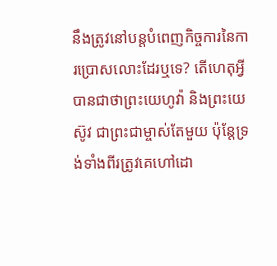នឹងត្រូវនៅបន្តបំពេញកិច្ចការនៃការប្រោសលោះដែរឬទេ? តើហេតុអ្វីបានជាថាព្រះយេហូវ៉ា និងព្រះយេស៊ូវ ជាព្រះជាម្ចាស់តែមួយ ប៉ុន្តែទ្រង់ទាំងពីរត្រូវគេហៅដោ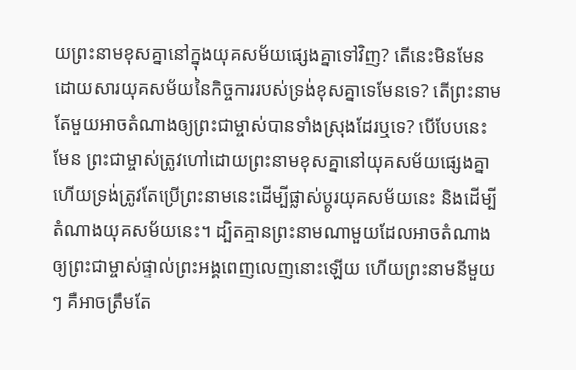យព្រះនាមខុសគ្នានៅក្នុងយុគសម័យផ្សេងគ្នាទៅវិញ? តើនេះមិនមែនដោយសារយុគសម័យនៃកិច្ចការរបស់ទ្រង់ខុសគ្នាទេមែនទេ? តើព្រះនាមតែមួយអាចតំណាងឲ្យព្រះជាម្ចាស់បានទាំងស្រុងដែរឬទេ? បើបែបនេះមែន ព្រះជាម្ចាស់ត្រូវហៅដោយព្រះនាមខុសគ្នានៅយុគសម័យផ្សេងគ្នា ហើយទ្រង់ត្រូវតែប្រើព្រះនាមនេះដើម្បីផ្លាស់ប្ដូរយុគសម័យនេះ និងដើម្បីតំណាងយុគសម័យនេះ។ ដ្បិតគ្មានព្រះនាមណាមួយដែលអាចតំណាងឲ្យព្រះជាម្ចាស់ផ្ទាល់ព្រះអង្គពេញលេញនោះឡើយ ហើយព្រះនាមនីមួយៗ គឺអាចត្រឹមតែ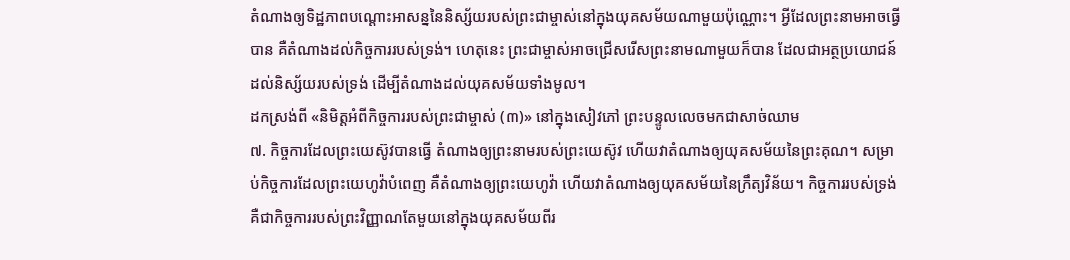តំណាងឲ្យទិដ្ឋភាពបណ្ដោះអាសន្ននៃនិស្ស័យរបស់ព្រះជាម្ចាស់នៅក្នុងយុគសម័យណាមួយប៉ុណ្ណោះ។ អ្វីដែលព្រះនាមអាចធ្វើបាន គឺតំណាងដល់កិច្ចការរបស់ទ្រង់។ ហេតុនេះ ព្រះជាម្ចាស់អាចជ្រើសរើសព្រះនាមណាមួយក៏បាន ដែលជាអត្ថប្រយោជន៍ដល់និស្ស័យរបស់ទ្រង់ ដើម្បីតំណាងដល់យុគសម័យទាំងមូល។
ដកស្រង់ពី «និមិត្តអំពីកិច្ចការរបស់ព្រះជាម្ចាស់ (៣)» នៅក្នុងសៀវភៅ ព្រះបន្ទូលលេចមកជាសាច់ឈាម
៧. កិច្ចការដែលព្រះយេស៊ូវបានធ្វើ តំណាងឲ្យព្រះនាមរបស់ព្រះយេស៊ូវ ហើយវាតំណាងឲ្យយុគសម័យនៃព្រះគុណ។ សម្រាប់កិច្ចការដែលព្រះយេហូវ៉ាបំពេញ គឺតំណាងឲ្យព្រះយេហូវ៉ា ហើយវាតំណាងឲ្យយុគសម័យនៃក្រឹត្យវិន័យ។ កិច្ចការរបស់ទ្រង់ គឺជាកិច្ចការរបស់ព្រះវិញ្ញាណតែមួយនៅក្នុងយុគសម័យពីរ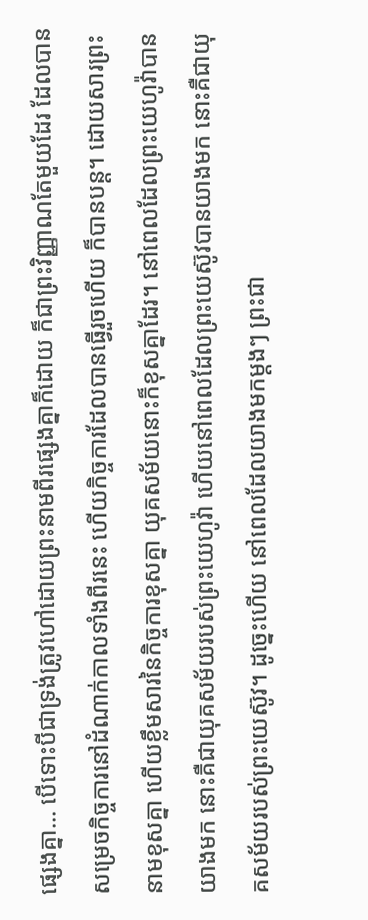ផ្សេងគ្នា... បើទោះបីជាទ្រង់ត្រូវហៅដោយព្រះនាមពីរផ្សេងគ្នាក៏ដោយ ក៏ជាព្រះវិញ្ញាណតែមួយដែរ ដែលបានសម្រេចកិច្ចការនៅដំណាក់កាលទាំងពីរនេះ ហើយកិច្ចការដែលបានធ្វើរួចហើយ ក៏បានបន្ត។ ដោយសារព្រះនាមខុសគ្នា ហើយខ្លឹមសារនៃកិច្ចការខុសគ្នា យុគសម័យនោះក៏ខុសគ្នាដែរ។ នៅពេលដែលព្រះយេហូវ៉ាបានយាងមក នោះគឺជាយុគសម័យរបស់ព្រះយេហូវ៉ា ហើយនៅពេលដែលព្រះយេស៊ូវបានយាងមក នោះគឺជាយុគសម័យរបស់ព្រះយេស៊ូវ។ ដូច្នេះហើយ នៅពេលដែលយាងមកម្ដងៗ ព្រះជា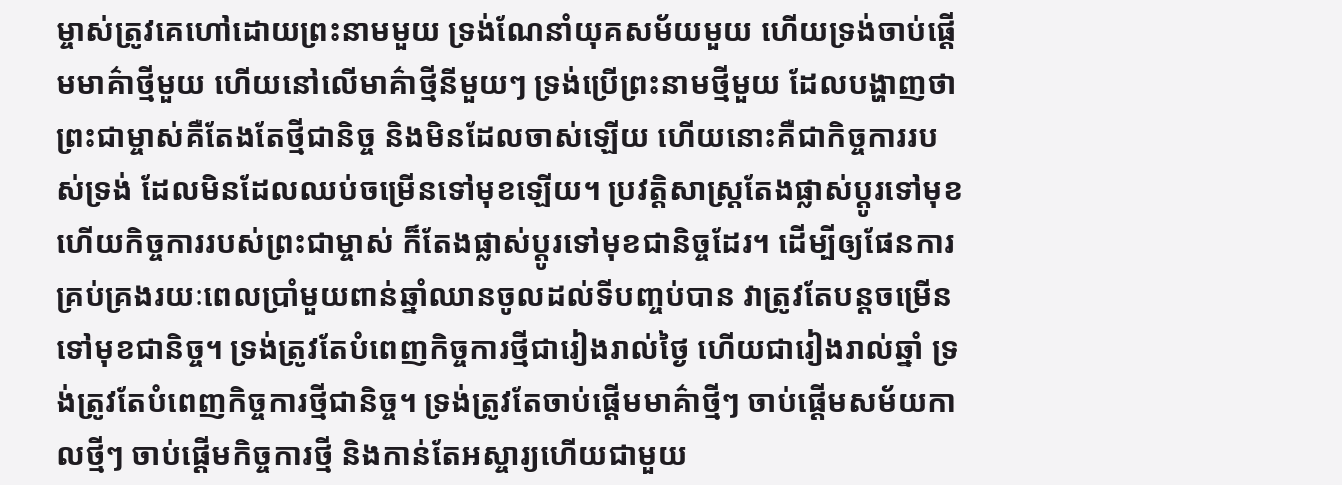ម្ចាស់ត្រូវគេហៅដោយព្រះនាមមួយ ទ្រង់ណែនាំយុគសម័យមួយ ហើយទ្រង់ចាប់ផ្ដើមមាគ៌ាថ្មីមួយ ហើយនៅលើមាគ៌ាថ្មីនីមួយៗ ទ្រង់ប្រើព្រះនាមថ្មីមួយ ដែលបង្ហាញថា ព្រះជាម្ចាស់គឺតែងតែថ្មីជានិច្ច និងមិនដែលចាស់ឡើយ ហើយនោះគឺជាកិច្ចការរបស់ទ្រង់ ដែលមិនដែលឈប់ចម្រើនទៅមុខឡើយ។ ប្រវត្តិសាស្រ្តតែងផ្លាស់ប្ដូរទៅមុខ ហើយកិច្ចការរបស់ព្រះជាម្ចាស់ ក៏តែងផ្លាស់ប្ដូរទៅមុខជានិច្ចដែរ។ ដើម្បីឲ្យផែនការគ្រប់គ្រងរយៈពេលប្រាំមួយពាន់ឆ្នាំឈានចូលដល់ទីបញ្ចប់បាន វាត្រូវតែបន្តចម្រើនទៅមុខជានិច្ច។ ទ្រង់ត្រូវតែបំពេញកិច្ចការថ្មីជារៀងរាល់ថ្ងៃ ហើយជារៀងរាល់ឆ្នាំ ទ្រង់ត្រូវតែបំពេញកិច្ចការថ្មីជានិច្ច។ ទ្រង់ត្រូវតែចាប់ផ្ដើមមាគ៌ាថ្មីៗ ចាប់ផ្ដើមសម័យកាលថ្មីៗ ចាប់ផ្ដើមកិច្ចការថ្មី និងកាន់តែអស្ចារ្យហើយជាមួយ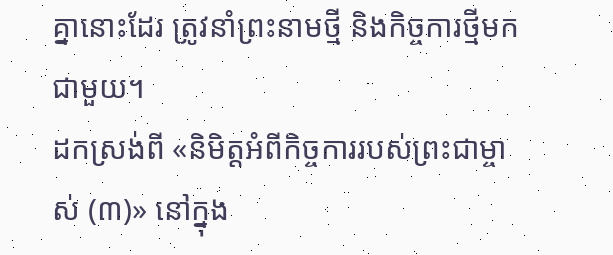គ្នានោះដែរ ត្រូវនាំព្រះនាមថ្មី និងកិច្ចការថ្មីមកជាមួយ។
ដកស្រង់ពី «និមិត្តអំពីកិច្ចការរបស់ព្រះជាម្ចាស់ (៣)» នៅក្នុង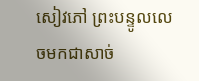សៀវភៅ ព្រះបន្ទូលលេចមកជាសាច់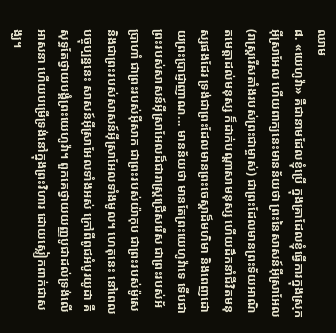ឈាម
៨. «យេហូវ៉ា» គឺជានាមដែលខ្ញុំប្រើ ក្នុងគ្រាដែលខ្ញុំធ្វើការក្នុងស្រុកអ៊ីស្រាអែល ហើយពាក្យនេះមានន័យថា ព្រះនៃសាសន៍អ៊ីស្រាអែល (រាស្ត្ររើសតាំងរបស់ព្រះជាម្ចាស់) ជាព្រះដែលមានព្រះទ័យអាណិតមេត្តាដល់មនុស្ស ក៏ដាក់បណ្ដាសាមនុស្ស ហើយដឹកនាំជីវិតមនុស្សផងដែរ ទ្រង់ជាព្រះដែលមានព្រះចេស្ដាដ៏មហិមា និងពេញដោយព្រះប្រាជ្ញាញាណ... មានន័យថា មានតែព្រះយេហូវ៉ាទេ ទើបជាព្រះរបស់សាសន៍អ៊ីស្រាអែលដ៏ជារាស្ត្រជ្រើសរើស ជាព្រះរបស់អ័ប្រាហាំ ជាព្រះរបស់អ៊ីសាក ជាព្រះរបស់យ៉ាកុប ជាព្រះរបស់ម៉ូសេ និងជាព្រះរបស់សាសន៍អ៊ីស្រាអែលទាំងមូល។ ហេតុនេះ នៅពេលបច្ចុប្បន្ននេះ សាសន៍អ៊ីស្រាអែលទាំងអស់ ក្រៅពីពូជអំបូរយូដា គឺសុទ្ធតែថ្វាយបង្គំព្រះយេហូវ៉ា។ ពួកគេថ្វាយយញ្ញបូជាដល់ទ្រង់លើអាសនា ហើយបម្រើទ្រង់នៅក្នុងព្រះវិហារ ដោយស្លៀកពាក់ជាសង្ឃ។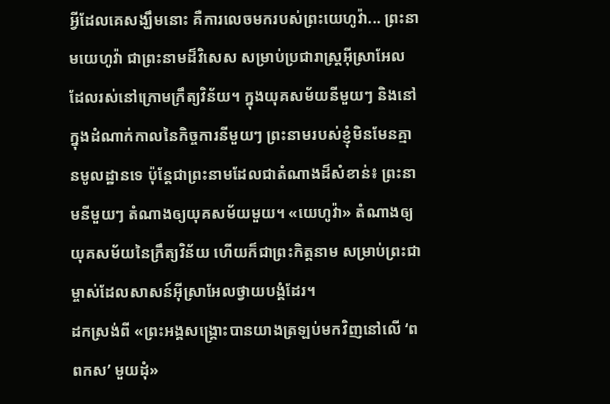អ្វីដែលគេសង្ឃឹមនោះ គឺការលេចមករបស់ព្រះយេហូវ៉ា... ព្រះនាមយេហូវ៉ា ជាព្រះនាមដ៏វិសេស សម្រាប់ប្រជារាស្ត្រអ៊ីស្រាអែល ដែលរស់នៅក្រោមក្រឹត្យវិន័យ។ ក្នុងយុគសម័យនីមួយៗ និងនៅក្នុងដំណាក់កាលនៃកិច្ចការនីមួយៗ ព្រះនាមរបស់ខ្ញុំមិនមែនគ្មានមូលដ្ឋានទេ ប៉ុន្តែជាព្រះនាមដែលជាតំណាងដ៏សំខាន់៖ ព្រះនាមនីមួយៗ តំណាងឲ្យយុគសម័យមួយ។ «យេហូវ៉ា» តំណាងឲ្យយុគសម័យនៃក្រឹត្យវិន័យ ហើយក៏ជាព្រះកិត្តនាម សម្រាប់ព្រះជាម្ចាស់ដែលសាសន៍អ៊ីស្រាអែលថ្វាយបង្គំដែរ។
ដកស្រង់ពី «ព្រះអង្គសង្គ្រោះបានយាងត្រឡប់មកវិញនៅលើ ‘ពពកស’ មួយដុំ»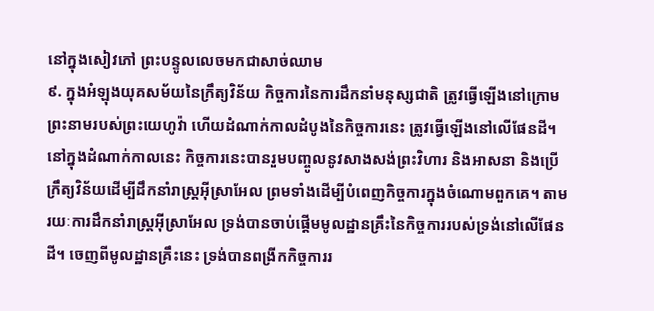នៅក្នុងសៀវភៅ ព្រះបន្ទូលលេចមកជាសាច់ឈាម
៩. ក្នុងអំឡុងយុគសម័យនៃក្រឹត្យវិន័យ កិច្ចការនៃការដឹកនាំមនុស្សជាតិ ត្រូវធ្វើឡើងនៅក្រោមព្រះនាមរបស់ព្រះយេហូវ៉ា ហើយដំណាក់កាលដំបូងនៃកិច្ចការនេះ ត្រូវធ្វើឡើងនៅលើផែនដី។ នៅក្នុងដំណាក់កាលនេះ កិច្ចការនេះបានរួមបញ្ចូលនូវសាងសង់ព្រះវិហារ និងអាសនា និងប្រើក្រឹត្យវិន័យដើម្បីដឹកនាំរាស្រ្តអ៊ីស្រាអែល ព្រមទាំងដើម្បីបំពេញកិច្ចការក្នុងចំណោមពួកគេ។ តាមរយៈការដឹកនាំរាស្រ្តអ៊ីស្រាអែល ទ្រង់បានចាប់ផ្ដើមមូលដ្ឋានគ្រឹះនៃកិច្ចការរបស់ទ្រង់នៅលើផែនដី។ ចេញពីមូលដ្ឋានគ្រឹះនេះ ទ្រង់បានពង្រីកកិច្ចការរ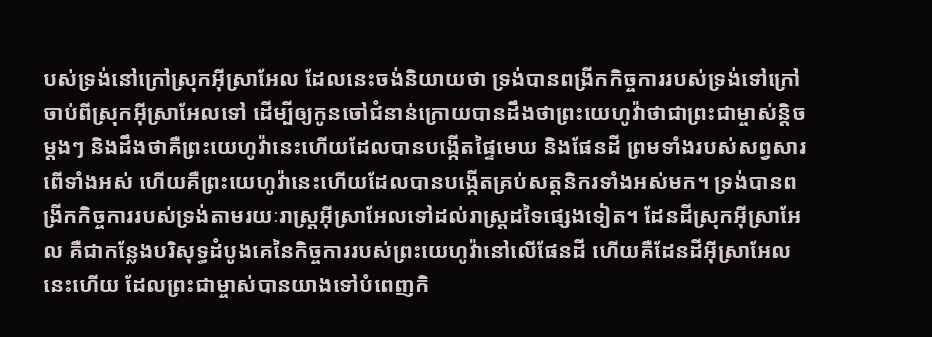បស់ទ្រង់នៅក្រៅស្រុកអ៊ីស្រាអែល ដែលនេះចង់និយាយថា ទ្រង់បានពង្រីកកិច្ចការរបស់ទ្រង់ទៅក្រៅចាប់ពីស្រុកអ៊ីស្រាអែលទៅ ដើម្បីឲ្យកូនចៅជំនាន់ក្រោយបានដឹងថាព្រះយេហូវ៉ាថាជាព្រះជាម្ចាស់ន្តិចម្ដងៗ និងដឹងថាគឺព្រះយេហូវ៉ានេះហើយដែលបានបង្កើតផ្ទៃមេឃ និងផែនដី ព្រមទាំងរបស់សព្វសារពើទាំងអស់ ហើយគឺព្រះយេហូវ៉ានេះហើយដែលបានបង្កើតគ្រប់សត្តនិករទាំងអស់មក។ ទ្រង់បានពង្រីកកិច្ចការរបស់ទ្រង់តាមរយៈរាស្រ្តអ៊ីស្រាអែលទៅដល់រាស្រ្តដទៃផ្សេងទៀត។ ដែនដីស្រុកអ៊ីស្រាអែល គឺជាកន្លែងបរិសុទ្ធដំបូងគេនៃកិច្ចការរបស់ព្រះយេហូវ៉ានៅលើផែនដី ហើយគឺដែនដីអ៊ីស្រាអែលនេះហើយ ដែលព្រះជាម្ចាស់បានយាងទៅបំពេញកិ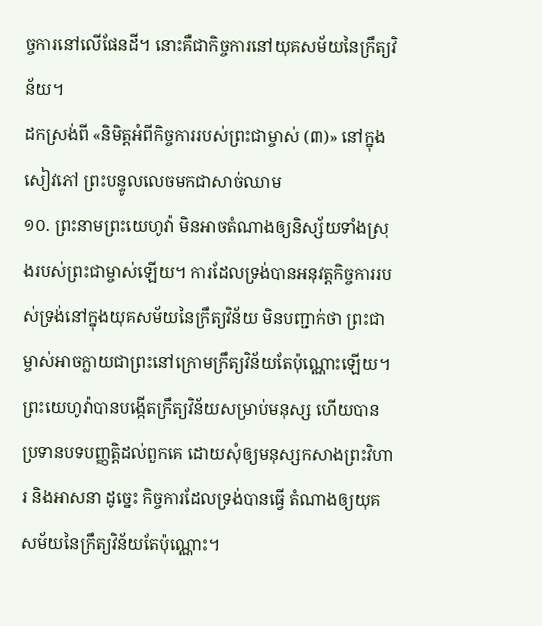ច្ចការនៅលើផែនដី។ នោះគឺជាកិច្ចការនៅយុគសម័យនៃក្រឹត្យវិន័យ។
ដកស្រង់ពី «និមិត្តអំពីកិច្ចការរបស់ព្រះជាម្ចាស់ (៣)» នៅក្នុងសៀវភៅ ព្រះបន្ទូលលេចមកជាសាច់ឈាម
១០. ព្រះនាមព្រះយេហូវ៉ា មិនអាចតំណាងឲ្យនិស្ស័យទាំងស្រុងរបស់ព្រះជាម្ចាស់ឡើយ។ ការដែលទ្រង់បានអនុវត្តកិច្ចការរបស់ទ្រង់នៅក្នុងយុគសម័យនៃក្រឹត្យវិន័យ មិនបញ្ជាក់ថា ព្រះជាម្ចាស់អាចក្លាយជាព្រះនៅក្រោមក្រឹត្យវិន័យតែប៉ុណ្ណោះឡើយ។ ព្រះយេហូវ៉ាបានបង្កើតក្រឹត្យវិន័យសម្រាប់មនុស្ស ហើយបានប្រទានបទបញ្ញត្តិដល់ពួកគេ ដោយសុំឲ្យមនុស្សកសាងព្រះវិហារ និងអាសនា ដូច្នេះ កិច្ចការដែលទ្រង់បានធ្វើ តំណាងឲ្យយុគសម័យនៃក្រឹត្យវិន័យតែប៉ុណ្ណោះ។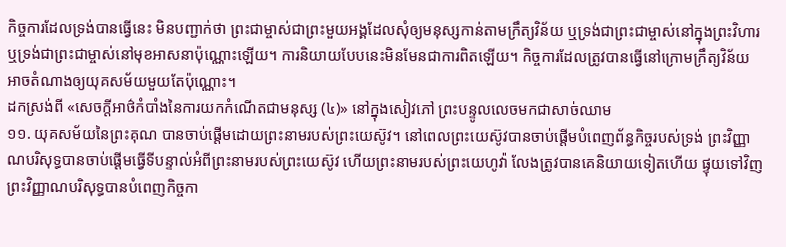កិច្ចការដែលទ្រង់បានធ្វើនេះ មិនបញ្ជាក់ថា ព្រះជាម្ចាស់ជាព្រះមួយអង្គដែលសុំឲ្យមនុស្សកាន់តាមក្រឹត្យវិន័យ ឬទ្រង់ជាព្រះជាម្ចាស់នៅក្នុងព្រះវិហារ ឬទ្រង់ជាព្រះជាម្ចាស់នៅមុខអាសនាប៉ុណ្ណោះឡើយ។ ការនិយាយបែបនេះមិនមែនជាការពិតឡើយ។ កិច្ចការដែលត្រូវបានធ្វើនៅក្រោមក្រឹត្យវិន័យ អាចតំណាងឲ្យយុគសម័យមួយតែប៉ុណ្ណោះ។
ដកស្រង់ពី «សេចក្តីអាថ៌កំបាំងនៃការយកកំណើតជាមនុស្ស (៤)» នៅក្នុងសៀវភៅ ព្រះបន្ទូលលេចមកជាសាច់ឈាម
១១. យុគសម័យនៃព្រះគុណ បានចាប់ផ្ដើមដោយព្រះនាមរបស់ព្រះយេស៊ូវ។ នៅពេលព្រះយេស៊ូវបានចាប់ផ្ដើមបំពេញព័ន្ធកិច្ចរបស់ទ្រង់ ព្រះវិញ្ញាណបរិសុទ្ធបានចាប់ផ្ដើមធ្វើទីបន្ទាល់អំពីព្រះនាមរបស់ព្រះយេស៊ូវ ហើយព្រះនាមរបស់ព្រះយេហូវ៉ា លែងត្រូវបានគេនិយាយទៀតហើយ ផ្ទុយទៅវិញ ព្រះវិញ្ញាណបរិសុទ្ធបានបំពេញកិច្ចកា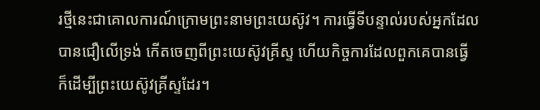រថ្មីនេះជាគោលការណ៍ក្រោមព្រះនាមព្រះយេស៊ូវ។ ការធ្វើទីបន្ទាល់របស់អ្នកដែលបានជឿលើទ្រង់ កើតចេញពីព្រះយេស៊ូវគ្រីស្ទ ហើយកិច្ចការដែលពួកគេបានធ្វើ ក៏ដើម្បីព្រះយេស៊ូវគ្រីស្ទដែរ។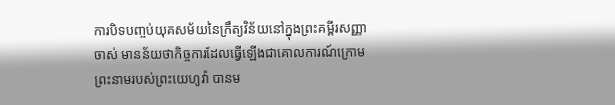ការបិទបញ្ចប់យុគសម័យនៃក្រឹត្យវិន័យនៅក្នុងព្រះគម្ពីរសញ្ញាចាស់ មានន័យថាកិច្ចការដែលធ្វើឡើងជាគោលការណ៍ក្រោមព្រះនាមរបស់ព្រះយេហូវ៉ា បានម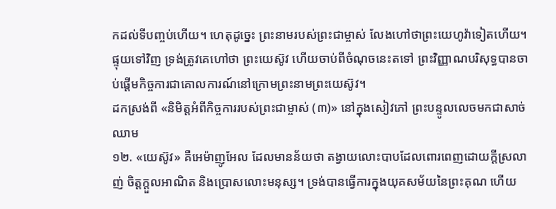កដល់ទីបញ្ចប់ហើយ។ ហេតុដូច្នេះ ព្រះនាមរបស់ព្រះជាម្ចាស់ លែងហៅថាព្រះយេហូវ៉ាទៀតហើយ។ ផ្ទុយទៅវិញ ទ្រង់ត្រូវគេហៅថា ព្រះយេស៊ូវ ហើយចាប់ពីចំណុចនេះតទៅ ព្រះវិញ្ញាណបរិសុទ្ធបានចាប់ផ្ដើមកិច្ចការជាគោលការណ៍នៅក្រោមព្រះនាមព្រះយេស៊ូវ។
ដកស្រង់ពី «និមិត្តអំពីកិច្ចការរបស់ព្រះជាម្ចាស់ (៣)» នៅក្នុងសៀវភៅ ព្រះបន្ទូលលេចមកជាសាច់ឈាម
១២. «យេស៊ូវ» គឺអេម៉ាញូអែល ដែលមានន័យថា តង្វាយលោះបាបដែលពោរពេញដោយក្ដីស្រលាញ់ ចិត្តក្ដួលអាណិត និងប្រោសលោះមនុស្ស។ ទ្រង់បានធ្វើការក្នុងយុគសម័យនៃព្រះគុណ ហើយ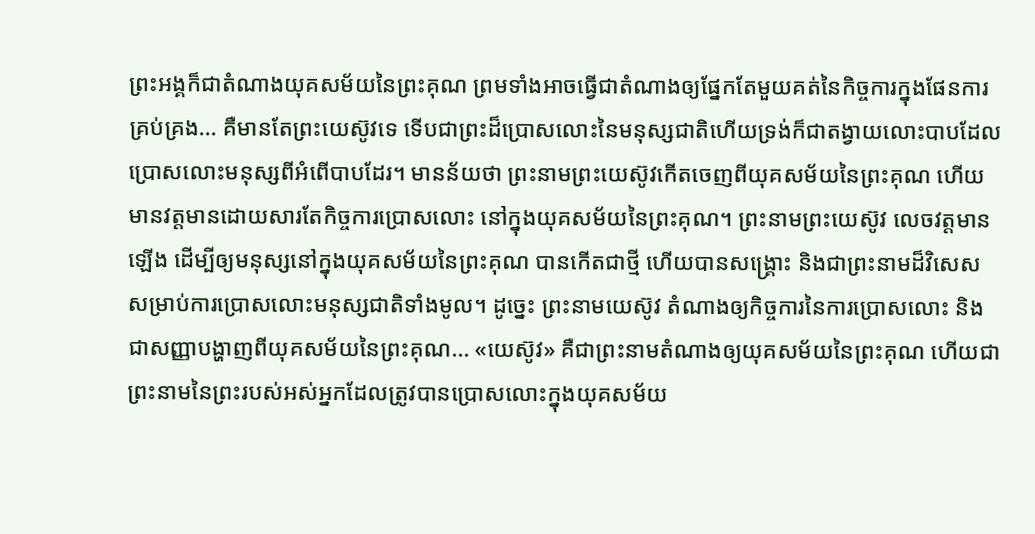ព្រះអង្គក៏ជាតំណាងយុគសម័យនៃព្រះគុណ ព្រមទាំងអាចធ្វើជាតំណាងឲ្យផ្នែកតែមួយគត់នៃកិច្ចការក្នុងផែនការគ្រប់គ្រង... គឺមានតែព្រះយេស៊ូវទេ ទើបជាព្រះដ៏ប្រោសលោះនៃមនុស្សជាតិហើយទ្រង់ក៏ជាតង្វាយលោះបាបដែលប្រោសលោះមនុស្សពីអំពើបាបដែរ។ មានន័យថា ព្រះនាមព្រះយេស៊ូវកើតចេញពីយុគសម័យនៃព្រះគុណ ហើយមានវត្តមានដោយសារតែកិច្ចការប្រោសលោះ នៅក្នុងយុគសម័យនៃព្រះគុណ។ ព្រះនាមព្រះយេស៊ូវ លេចវត្តមានឡើង ដើម្បីឲ្យមនុស្សនៅក្នុងយុគសម័យនៃព្រះគុណ បានកើតជាថ្មី ហើយបានសង្គ្រោះ និងជាព្រះនាមដ៏វិសេស សម្រាប់ការប្រោសលោះមនុស្សជាតិទាំងមូល។ ដូច្នេះ ព្រះនាមយេស៊ូវ តំណាងឲ្យកិច្ចការនៃការប្រោសលោះ និងជាសញ្ញាបង្ហាញពីយុគសម័យនៃព្រះគុណ... «យេស៊ូវ» គឺជាព្រះនាមតំណាងឲ្យយុគសម័យនៃព្រះគុណ ហើយជាព្រះនាមនៃព្រះរបស់អស់អ្នកដែលត្រូវបានប្រោសលោះក្នុងយុគសម័យ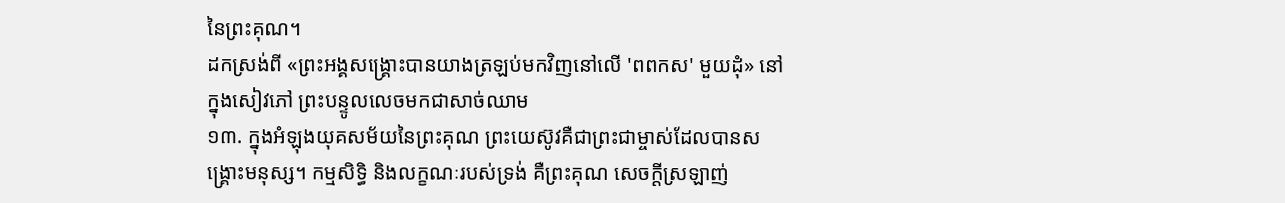នៃព្រះគុណ។
ដកស្រង់ពី «ព្រះអង្គសង្គ្រោះបានយាងត្រឡប់មកវិញនៅលើ 'ពពកស' មួយដុំ» នៅក្នុងសៀវភៅ ព្រះបន្ទូលលេចមកជាសាច់ឈាម
១៣. ក្នុងអំឡុងយុគសម័យនៃព្រះគុណ ព្រះយេស៊ូវគឺជាព្រះជាម្ចាស់ដែលបានសង្គ្រោះមនុស្ស។ កម្មសិទ្ធិ និងលក្ខណៈរបស់ទ្រង់ គឺព្រះគុណ សេចក្ដីស្រឡាញ់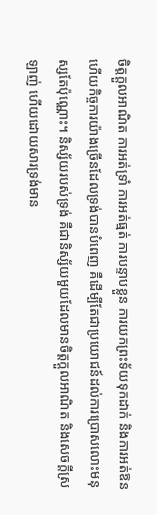ចិត្តក្ដួលអាណិត ការអត់ទ្រាំ ការអត់ធ្មត់ ការបន្ទាបខ្លួន ការយកព្រះទ័យទុកដាក់ និងការអត់ឱន ហើយកិច្ចការយ៉ាងច្រើនដែលទ្រង់បានបំពេញ គឺដើម្បីតែជាប្រយោជន៍ដល់ការប្រោសលោះមនុស្សតែប៉ុណ្ណោះ។ និស្ស័យរបស់ទ្រង់ គឺជានិស្ស័យមួយដែលមានចិត្តក្ដួលអាណិត និងសេចក្ដីស្រឡាញ់ ហើយដោយសារទ្រង់មាន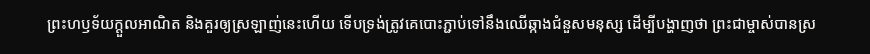ព្រះហឫទ័យក្ដួលអាណិត និងគួរឲ្យស្រឡាញ់នេះហើយ ទើបទ្រង់ត្រូវគេបោះភ្ជាប់ទៅនឹងឈើឆ្កាងជំនួសមនុស្ស ដើម្បីបង្ហាញថា ព្រះជាម្ចាស់បានស្រ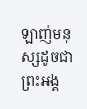ឡាញ់មនុស្សដូចជាព្រះអង្គ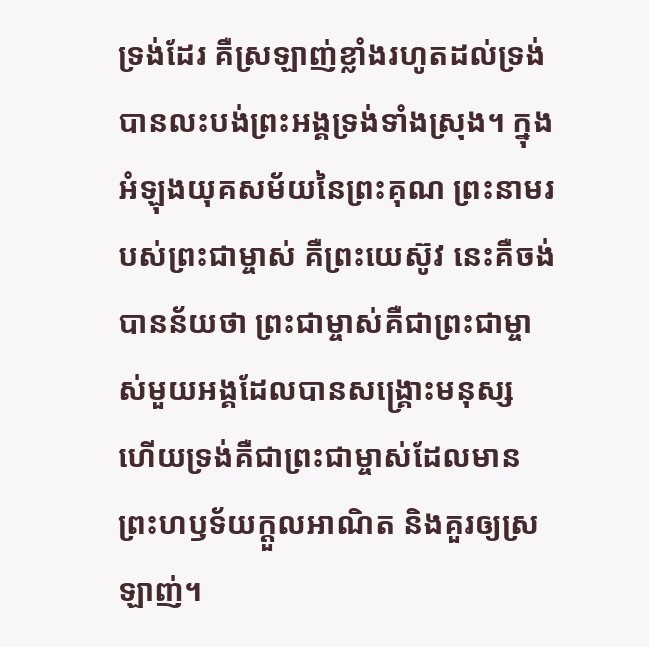ទ្រង់ដែរ គឺស្រឡាញ់ខ្លាំងរហូតដល់ទ្រង់បានលះបង់ព្រះអង្គទ្រង់ទាំងស្រុង។ ក្នុងអំឡុងយុគសម័យនៃព្រះគុណ ព្រះនាមរបស់ព្រះជាម្ចាស់ គឺព្រះយេស៊ូវ នេះគឺចង់បានន័យថា ព្រះជាម្ចាស់គឺជាព្រះជាម្ចាស់មួយអង្គដែលបានសង្គ្រោះមនុស្ស ហើយទ្រង់គឺជាព្រះជាម្ចាស់ដែលមានព្រះហឫទ័យក្ដួលអាណិត និងគួរឲ្យស្រឡាញ់។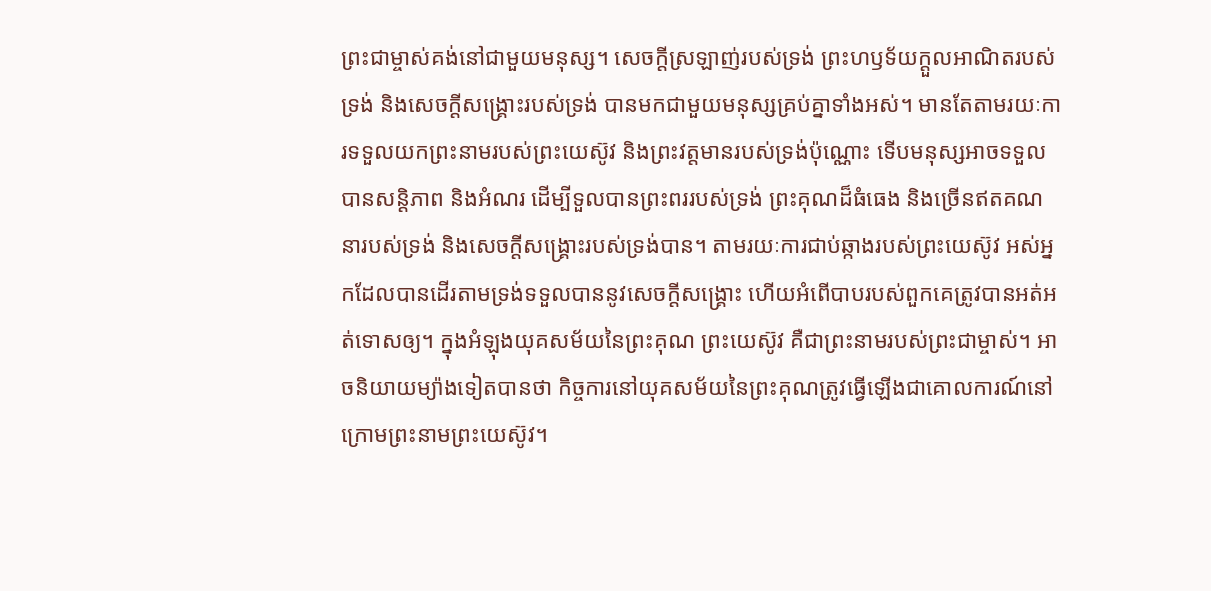ព្រះជាម្ចាស់គង់នៅជាមួយមនុស្ស។ សេចក្ដីស្រឡាញ់របស់ទ្រង់ ព្រះហឫទ័យក្ដួលអាណិតរបស់ទ្រង់ និងសេចក្ដីសង្គ្រោះរបស់ទ្រង់ បានមកជាមួយមនុស្សគ្រប់គ្នាទាំងអស់។ មានតែតាមរយៈការទទួលយកព្រះនាមរបស់ព្រះយេស៊ូវ និងព្រះវត្តមានរបស់ទ្រង់ប៉ុណ្ណោះ ទើបមនុស្សអាចទទួលបានសន្ដិភាព និងអំណរ ដើម្បីទួលបានព្រះពររបស់ទ្រង់ ព្រះគុណដ៏ធំធេង និងច្រើនឥតគណនារបស់ទ្រង់ និងសេចក្ដីសង្គ្រោះរបស់ទ្រង់បាន។ តាមរយៈការជាប់ឆ្កាងរបស់ព្រះយេស៊ូវ អស់អ្នកដែលបានដើរតាមទ្រង់ទទួលបាននូវសេចក្ដីសង្គ្រោះ ហើយអំពើបាបរបស់ពួកគេត្រូវបានអត់អត់ទោសឲ្យ។ ក្នុងអំឡុងយុគសម័យនៃព្រះគុណ ព្រះយេស៊ូវ គឺជាព្រះនាមរបស់ព្រះជាម្ចាស់។ អាចនិយាយម្យ៉ាងទៀតបានថា កិច្ចការនៅយុគសម័យនៃព្រះគុណត្រូវធ្វើឡើងជាគោលការណ៍នៅក្រោមព្រះនាមព្រះយេស៊ូវ។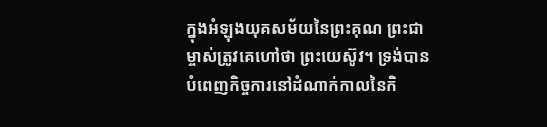ក្នុងអំឡុងយុគសម័យនៃព្រះគុណ ព្រះជាម្ចាស់ត្រូវគេហៅថា ព្រះយេស៊ូវ។ ទ្រង់បានបំពេញកិច្ចការនៅដំណាក់កាលនៃកិ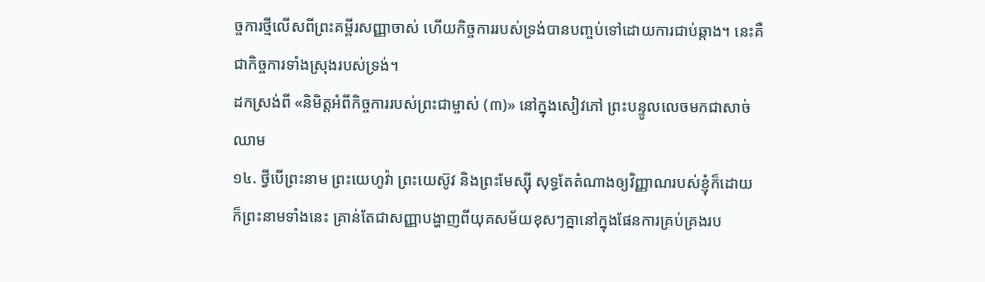ច្ចការថ្មីលើសពីព្រះគម្ពីរសញ្ញាចាស់ ហើយកិច្ចការរបស់ទ្រង់បានបញ្ចប់ទៅដោយការជាប់ឆ្កាង។ នេះគឺជាកិច្ចការទាំងស្រុងរបស់ទ្រង់។
ដកស្រង់ពី «និមិត្តអំពីកិច្ចការរបស់ព្រះជាម្ចាស់ (៣)» នៅក្នុងសៀវភៅ ព្រះបន្ទូលលេចមកជាសាច់ឈាម
១៤. ថ្វីបើព្រះនាម ព្រះយេហូវ៉ា ព្រះយេស៊ូវ និងព្រះមែស្ស៊ី សុទ្ធតែតំណាងឲ្យវិញ្ញាណរបស់ខ្ញុំក៏ដោយ ក៏ព្រះនាមទាំងនេះ គ្រាន់តែជាសញ្ញាបង្ហាញពីយុគសម័យខុសៗគ្នានៅក្នុងផែនការគ្រប់គ្រងរប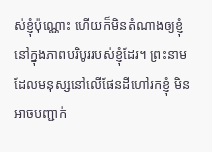ស់ខ្ញុំប៉ុណ្ណោះ ហើយក៏មិនតំណាងឲ្យខ្ញុំ នៅក្នុងភាពបរិបូររបស់ខ្ញុំដែរ។ ព្រះនាមដែលមនុស្សនៅលើផែនដីហៅរកខ្ញុំ មិនអាចបញ្ជាក់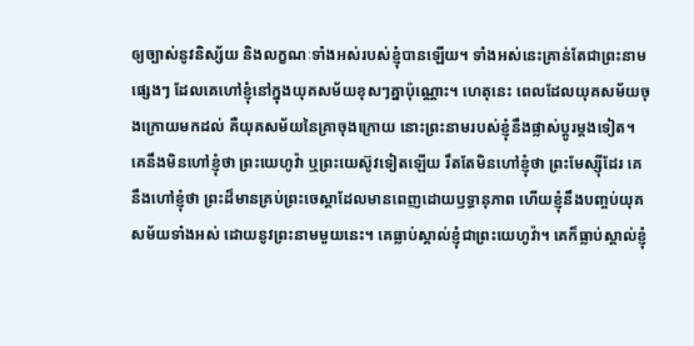ឲ្យច្បាស់នូវនិស្ស័យ និងលក្ខណៈទាំងអស់របស់ខ្ញុំបានឡើយ។ ទាំងអស់នេះគ្រាន់តែជាព្រះនាមផ្សេងៗ ដែលគេហៅខ្ញុំនៅក្នុងយុគសម័យខុសៗគ្នាប៉ុណ្ណោះ។ ហេតុនេះ ពេលដែលយុគសម័យចុងក្រោយមកដល់ គឺយុគសម័យនៃគ្រាចុងក្រោយ នោះព្រះនាមរបស់ខ្ញុំនឹងផ្លាស់ប្ដូរម្ដងទៀត។ គេនឹងមិនហៅខ្ញុំថា ព្រះយេហូវ៉ា ឬព្រះយេស៊ូវទៀតឡើយ រឹតតែមិនហៅខ្ញុំថា ព្រះមែស្ស៊ីដែរ គេនឹងហៅខ្ញុំថា ព្រះដ៏មានគ្រប់ព្រះចេស្ដាដែលមានពេញដោយឫទ្ធានុភាព ហើយខ្ញុំនឹងបញ្ចប់យុគសម័យទាំងអស់ ដោយនូវព្រះនាមមួយនេះ។ គេធ្លាប់ស្គាល់ខ្ញុំជាព្រះយេហូវ៉ា។ គេក៏ធ្លាប់ស្គាល់ខ្ញុំ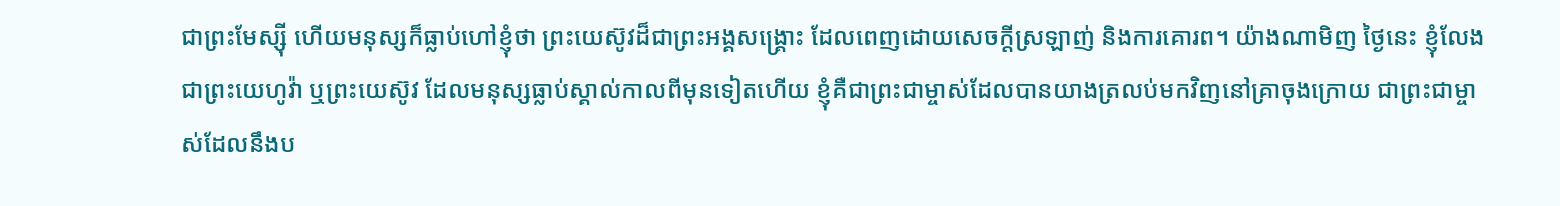ជាព្រះមែស្ស៊ី ហើយមនុស្សក៏ធ្លាប់ហៅខ្ញុំថា ព្រះយេស៊ូវដ៏ជាព្រះអង្គសង្គ្រោះ ដែលពេញដោយសេចក្ដីស្រឡាញ់ និងការគោរព។ យ៉ាងណាមិញ ថ្ងៃនេះ ខ្ញុំលែងជាព្រះយេហូវ៉ា ឬព្រះយេស៊ូវ ដែលមនុស្សធ្លាប់ស្គាល់កាលពីមុនទៀតហើយ ខ្ញុំគឺជាព្រះជាម្ចាស់ដែលបានយាងត្រលប់មកវិញនៅគ្រាចុងក្រោយ ជាព្រះជាម្ចាស់ដែលនឹងប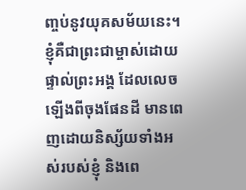ញ្ចប់នូវយុគសម័យនេះ។ ខ្ញុំគឺជាព្រះជាម្ចាស់ដោយផ្ទាល់ព្រះអង្គ ដែលលេចឡើងពីចុងផែនដី មានពេញដោយនិស្ស័យទាំងអស់របស់ខ្ញុំ និងពេ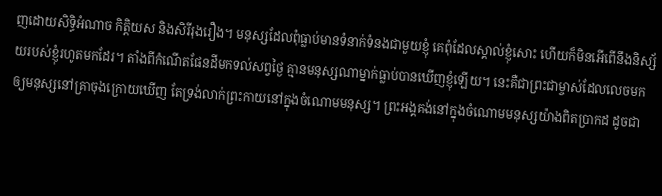ញដោយសិទ្ធិអំណាច កិត្តិយស និងសិរីរុងរឿង។ មនុស្សដែលពុំធ្លាប់មានទំនាក់ទំនងជាមួយខ្ញុំ គេពុំដែលស្គាល់ខ្ញុំសោះ ហើយក៏មិនអើពើនឹងនិស្ស័យរបស់ខ្ញុំរហូតមកដែរ។ តាំងពីកំណើតផែនដីមកទល់សព្វថ្ងៃ គ្មានមនុស្សណាម្នាក់ធ្លាប់បានឃើញខ្ញុំឡើយ។ នេះគឺជាព្រះជាម្ចាស់ដែលលេចមកឲ្យមនុស្សនៅគ្រាចុងក្រោយឃើញ តែទ្រង់លាក់ព្រះកាយនៅក្នុងចំណោមមនុស្ស។ ព្រះអង្គគង់នៅក្នុងចំណោមមនុស្សយ៉ាងពិតប្រាកដ ដូចជា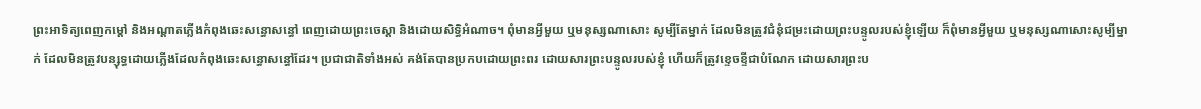ព្រះអាទិត្យពេញកម្ដៅ និងអណ្ដាតភ្លើងកំពុងឆេះសន្ធោសន្ធៅ ពេញដោយព្រះចេស្ដា និងដោយសិទ្ធិអំណាច។ ពុំមានអ្វីមួយ ឬមនុស្សណាសោះ សូម្បីតែម្នាក់ ដែលមិនត្រូវជំនុំជម្រះដោយព្រះបន្ទូលរបស់ខ្ញុំឡើយ ក៏ពុំមានអ្វីមួយ ឬមនុស្សណាសោះសូម្បីម្នាក់ ដែលមិនត្រូវបន្សុទ្ធដោយភ្លើងដែលកំពុងឆេះសន្ធោសន្ធៅដែរ។ ប្រជាជាតិទាំងអស់ គង់តែបានប្រកបដោយព្រះពរ ដោយសារព្រះបន្ទូលរបស់ខ្ញុំ ហើយក៏ត្រូវខ្ទេចខ្ទីជាបំណែក ដោយសារព្រះប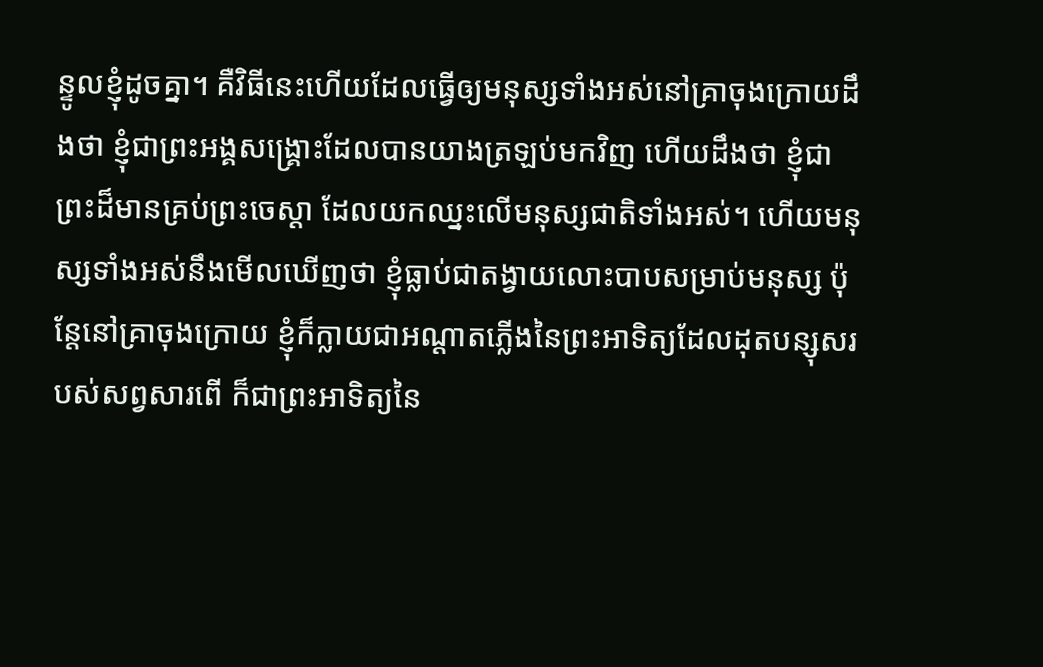ន្ទូលខ្ញុំដូចគ្នា។ គឺវិធីនេះហើយដែលធ្វើឲ្យមនុស្សទាំងអស់នៅគ្រាចុងក្រោយដឹងថា ខ្ញុំជាព្រះអង្គសង្គ្រោះដែលបានយាងត្រឡប់មកវិញ ហើយដឹងថា ខ្ញុំជាព្រះដ៏មានគ្រប់ព្រះចេស្ដា ដែលយកឈ្នះលើមនុស្សជាតិទាំងអស់។ ហើយមនុស្សទាំងអស់នឹងមើលឃើញថា ខ្ញុំធ្លាប់ជាតង្វាយលោះបាបសម្រាប់មនុស្ស ប៉ុន្តែនៅគ្រាចុងក្រោយ ខ្ញុំក៏ក្លាយជាអណ្ដាតភ្លើងនៃព្រះអាទិត្យដែលដុតបន្សុសរបស់សព្វសារពើ ក៏ជាព្រះអាទិត្យនៃ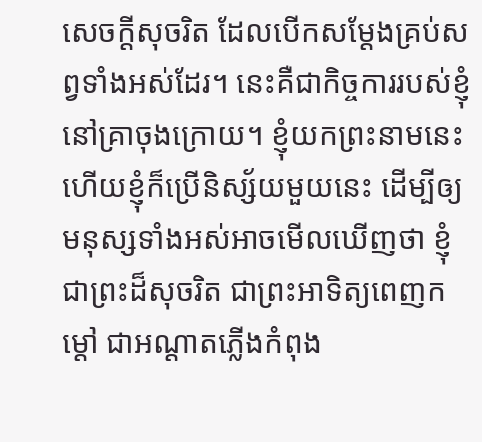សេចក្ដីសុចរិត ដែលបើកសម្ដែងគ្រប់សព្វទាំងអស់ដែរ។ នេះគឺជាកិច្ចការរបស់ខ្ញុំនៅគ្រាចុងក្រោយ។ ខ្ញុំយកព្រះនាមនេះ ហើយខ្ញុំក៏ប្រើនិស្ស័យមួយនេះ ដើម្បីឲ្យមនុស្សទាំងអស់អាចមើលឃើញថា ខ្ញុំជាព្រះដ៏សុចរិត ជាព្រះអាទិត្យពេញកម្ដៅ ជាអណ្ដាតភ្លើងកំពុង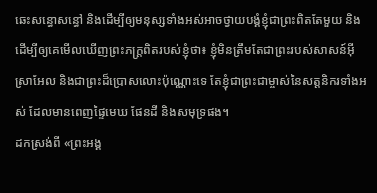ឆេះសន្ធោសន្ធៅ និងដើម្បីឲ្យមនុស្សទាំងអស់អាចថ្វាយបង្គំខ្ញុំជាព្រះពិតតែមួយ និងដើម្បីឲ្យគេមើលឃើញព្រះភក្ត្រពិតរបស់ខ្ញុំថា៖ ខ្ញុំមិនត្រឹមតែជាព្រះរបស់សាសន៍អ៊ីស្រាអែល និងជាព្រះដ៏ប្រោសលោះប៉ុណ្ណោះទេ តែខ្ញុំជាព្រះជាម្ចាស់នៃសត្តនិករទាំងអស់ ដែលមានពេញផ្ទៃមេឃ ផែនដី និងសមុទ្រផង។
ដកស្រង់ពី «ព្រះអង្គ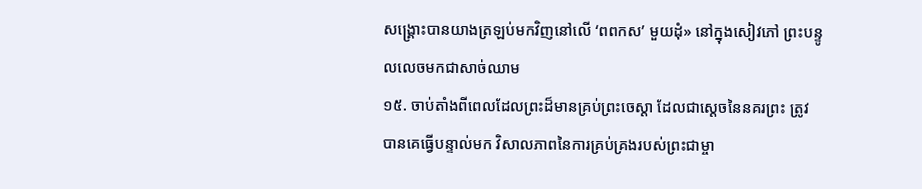សង្គ្រោះបានយាងត្រឡប់មកវិញនៅលើ ‘ពពកស’ មួយដុំ» នៅក្នុងសៀវភៅ ព្រះបន្ទូលលេចមកជាសាច់ឈាម
១៥. ចាប់តាំងពីពេលដែលព្រះដ៏មានគ្រប់ព្រះចេស្ដា ដែលជាស្ដេចនៃនគរព្រះ ត្រូវបានគេធ្វើបន្ទាល់មក វិសាលភាពនៃការគ្រប់គ្រងរបស់ព្រះជាម្ចា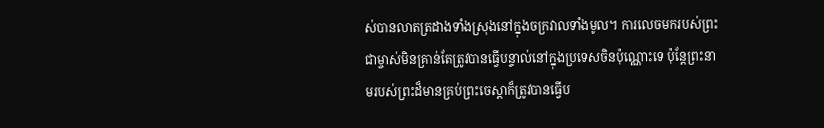ស់បានលាតត្រដាងទាំងស្រុងនៅក្នុងចក្រវាលទាំងមូល។ ការលេចមករបស់ព្រះជាម្ចាស់មិនគ្រាន់តែត្រូវបានធ្វើបន្ទាល់នៅក្នុងប្រទេសចិនប៉ុណ្ណោះទេ ប៉ុន្តែព្រះនាមរបស់ព្រះដ៏មានគ្រប់ព្រះចេស្ដាក៏ត្រូវបានធ្វើប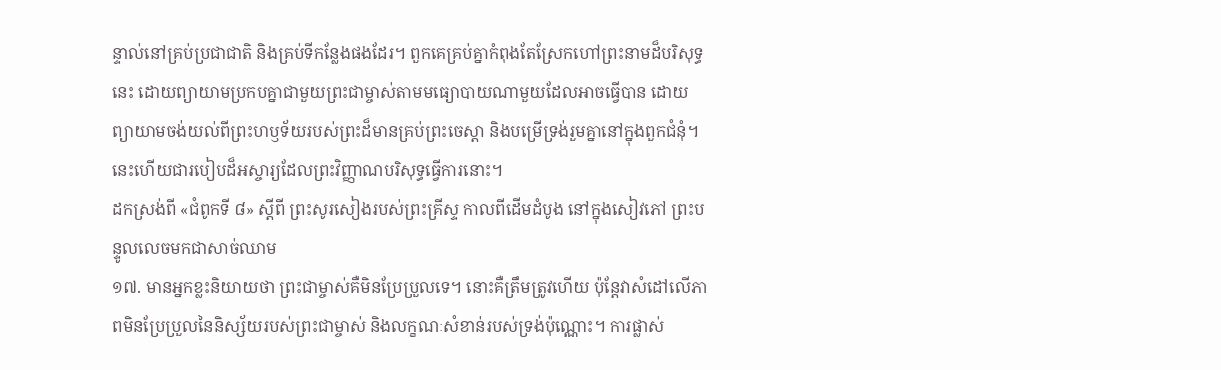ន្ទាល់នៅគ្រប់ប្រជាជាតិ និងគ្រប់ទីកន្លែងផងដែរ។ ពួកគេគ្រប់គ្នាកំពុងតែស្រែកហៅព្រះនាមដ៏បរិសុទ្ធនេះ ដោយព្យាយាមប្រកបគ្នាជាមួយព្រះជាម្ចាស់តាមមធ្យោបាយណាមួយដែលអាចធ្វើបាន ដោយព្យាយាមចង់យល់ពីព្រះហឫទ័យរបស់ព្រះដ៏មានគ្រប់ព្រះចេស្ដា និងបម្រើទ្រង់រួមគ្នានៅក្នុងពួកជំនុំ។ នេះហើយជារបៀបដ៏អស្ចារ្យដែលព្រះវិញ្ញាណបរិសុទ្ធធ្វើការនោះ។
ដកស្រង់ពី «ជំពូកទី ៨» ស្ដីពី ព្រះសូរសៀងរបស់ព្រះគ្រីស្ទ កាលពីដើមដំបូង នៅក្នុងសៀវភៅ ព្រះបន្ទូលលេចមកជាសាច់ឈាម
១៧. មានអ្នកខ្លះនិយាយថា ព្រះជាម្ចាស់គឺមិនប្រែប្រួលទេ។ នោះគឺត្រឹមត្រូវហើយ ប៉ុន្តែវាសំដៅលើភាពមិនប្រែប្រួលនៃនិស្ស័យរបស់ព្រះជាម្ចាស់ និងលក្ខណៈសំខាន់របស់ទ្រង់ប៉ុណ្ណោះ។ ការផ្លាស់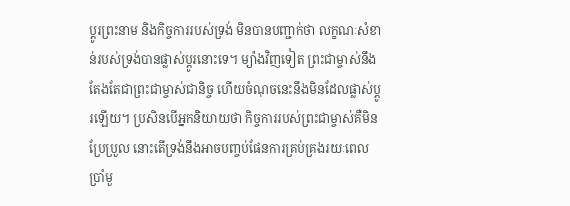ប្ដូរព្រះនាម និងកិច្ចការរបស់ទ្រង់ មិនបានបញ្ជាក់ថា លក្ខណៈសំខាន់របស់ទ្រង់បានផ្លាស់ប្ដូរនោះទេ។ ម្យ៉ាងវិញទៀត ព្រះជាម្ចាស់នឹងតែងតែជាព្រះជាម្ចាស់ជានិច្ច ហើយចំណុចនេះនឹងមិនដែលផ្លាស់ប្ដូរឡើយ។ ប្រសិនបើអ្នកនិយាយថា កិច្ចការរបស់ព្រះជាម្ចាស់គឺមិនប្រែប្រួល នោះតើទ្រង់នឹងអាចបញ្ចប់ផែនការគ្រប់គ្រងរយៈពេលប្រាំមួ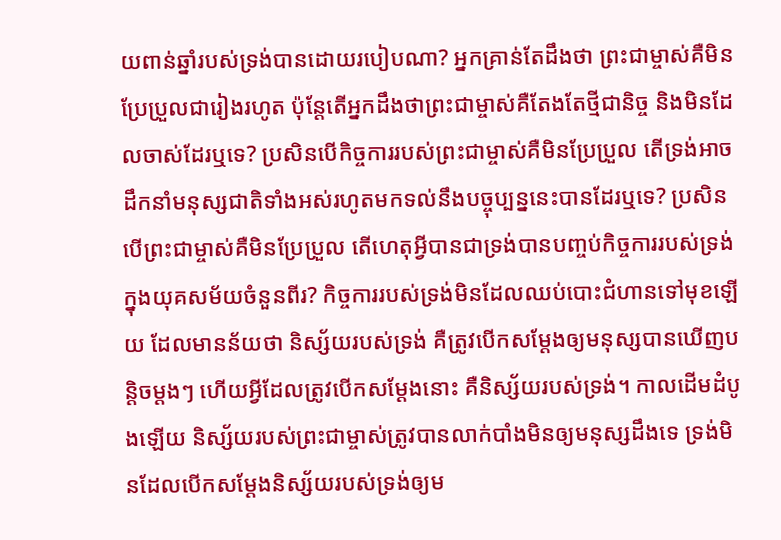យពាន់ឆ្នាំរបស់ទ្រង់បានដោយរបៀបណា? អ្នកគ្រាន់តែដឹងថា ព្រះជាម្ចាស់គឺមិនប្រែប្រួលជារៀងរហូត ប៉ុន្តែតើអ្នកដឹងថាព្រះជាម្ចាស់គឺតែងតែថ្មីជានិច្ច និងមិនដែលចាស់ដែរឬទេ? ប្រសិនបើកិច្ចការរបស់ព្រះជាម្ចាស់គឺមិនប្រែប្រួល តើទ្រង់អាចដឹកនាំមនុស្សជាតិទាំងអស់រហូតមកទល់នឹងបច្ចុប្បន្ននេះបានដែរឬទេ? ប្រសិនបើព្រះជាម្ចាស់គឺមិនប្រែប្រួល តើហេតុអ្វីបានជាទ្រង់បានបញ្ចប់កិច្ចការរបស់ទ្រង់ក្នុងយុគសម័យចំនួនពីរ? កិច្ចការរបស់ទ្រង់មិនដែលឈប់បោះជំហានទៅមុខឡើយ ដែលមានន័យថា និស្ស័យរបស់ទ្រង់ គឺត្រូវបើកសម្ដែងឲ្យមនុស្សបានឃើញបន្ដិចម្ដងៗ ហើយអ្វីដែលត្រូវបើកសម្ដែងនោះ គឺនិស្ស័យរបស់ទ្រង់។ កាលដើមដំបូងឡើយ និស្ស័យរបស់ព្រះជាម្ចាស់ត្រូវបានលាក់បាំងមិនឲ្យមនុស្សដឹងទេ ទ្រង់មិនដែលបើកសម្ដែងនិស្ស័យរបស់ទ្រង់ឲ្យម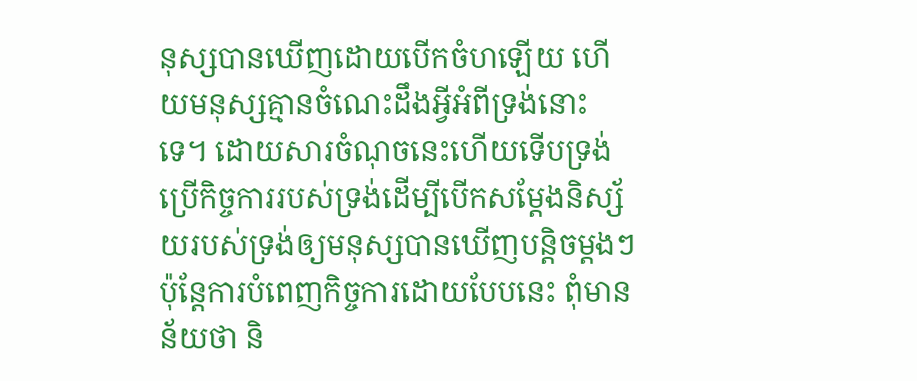នុស្សបានឃើញដោយបើកចំហឡើយ ហើយមនុស្សគ្មានចំណេះដឹងអ្វីអំពីទ្រង់នោះទេ។ ដោយសារចំណុចនេះហើយទើបទ្រង់ប្រើកិច្ចការរបស់ទ្រង់ដើម្បីបើកសម្ដែងនិស្ស័យរបស់ទ្រង់ឲ្យមនុស្សបានឃើញបន្ដិចម្ដងៗ ប៉ុន្តែការបំពេញកិច្ចការដោយបែបនេះ ពុំមានន័យថា និ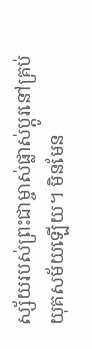ស្ស័យរបស់ព្រះជាម្ចាស់ផ្លាស់ប្ដូរនៅគ្រប់យុគសម័យឡើយ។ មិនមែន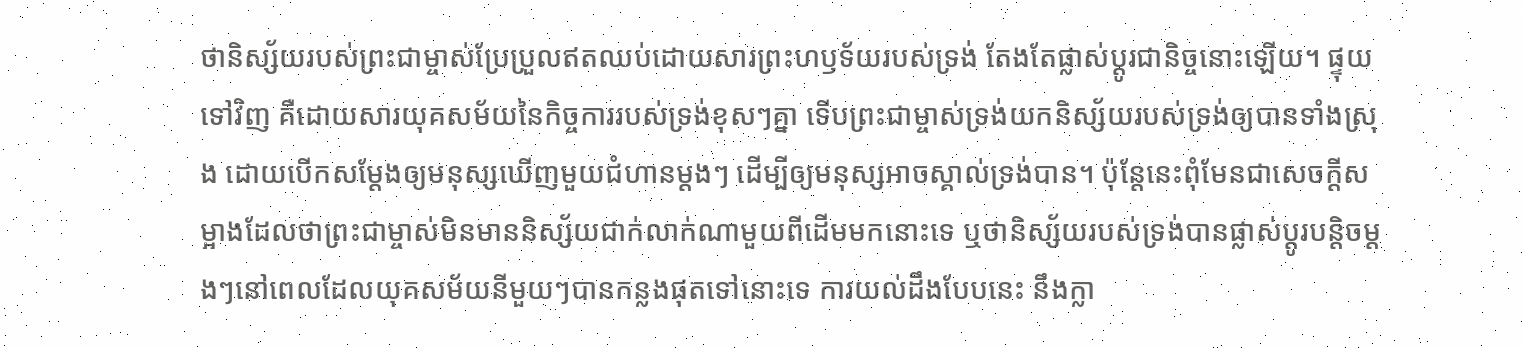ថានិស្ស័យរបស់ព្រះជាម្ចាស់ប្រែប្រួលឥតឈប់ដោយសារព្រះហឫទ័យរបស់ទ្រង់ តែងតែផ្លាស់ប្ដូរជានិច្ចនោះឡើយ។ ផ្ទុយទៅវិញ គឺដោយសារយុគសម័យនៃកិច្ចការរបស់ទ្រង់ខុសៗគ្នា ទើបព្រះជាម្ចាស់ទ្រង់យកនិស្ស័យរបស់ទ្រង់ឲ្យបានទាំងស្រុង ដោយបើកសម្ដែងឲ្យមនុស្សឃើញមួយជំហានម្ដងៗ ដើម្បីឲ្យមនុស្សអាចស្គាល់ទ្រង់បាន។ ប៉ុន្តែនេះពុំមែនជាសេចក្ដីសម្អាងដែលថាព្រះជាម្ចាស់មិនមាននិស្ស័យជាក់លាក់ណាមួយពីដើមមកនោះទេ ឬថានិស្ស័យរបស់ទ្រង់បានផ្លាស់ប្ដូរបន្តិចម្ដងៗនៅពេលដែលយុគសម័យនីមួយៗបានកន្លងផុតទៅនោះទេ ការយល់ដឹងបែបនេះ នឹងក្លា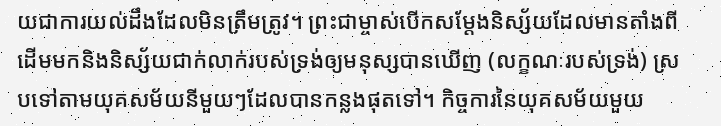យជាការយល់ដឹងដែលមិនត្រឹមត្រូវ។ ព្រះជាម្ចាស់បើកសម្ដែងនិស្ស័យដែលមានតាំងពីដើមមកនិងនិស្ស័យជាក់លាក់របស់ទ្រង់ឲ្យមនុស្សបានឃើញ (លក្ខណៈរបស់ទ្រង់) ស្របទៅតាមយុគសម័យនីមួយៗដែលបានកន្លងផុតទៅ។ កិច្ចការនៃយុគសម័យមួយ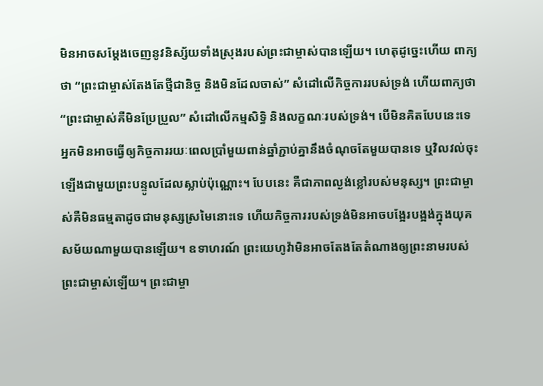មិនអាចសម្ដែងចេញនូវនិស្ស័យទាំងស្រុងរបស់ព្រះជាម្ចាស់បានឡើយ។ ហេតុដូច្នេះហើយ ពាក្យថា “ព្រះជាម្ចាស់តែងតែថ្មីជានិច្ច និងមិនដែលចាស់” សំដៅលើកិច្ចការរបស់ទ្រង់ ហើយពាក្យថា “ព្រះជាម្ចាស់គឺមិនប្រែប្រួល” សំដៅលើកម្មសិទ្ធិ និងលក្ខណៈរបស់ទ្រង់។ បើមិនគិតបែបនេះទេ អ្នកមិនអាចធ្វើឲ្យកិច្ចការរយៈពេលប្រាំមួយពាន់ឆ្នាំភ្ជាប់គ្នានឹងចំណុចតែមួយបានទេ ឬវិលវល់ចុះឡើងជាមួយព្រះបន្ទូលដែលស្លាប់ប៉ុណ្ណោះ។ បែបនេះ គឺជាភាពល្ងង់ខ្លៅរបស់មនុស្ស។ ព្រះជាម្ចាស់គឺមិនធម្មតាដូចជាមនុស្សស្រមៃនោះទេ ហើយកិច្ចការរបស់ទ្រង់មិនអាចបង្អែរបង្អង់ក្នុងយុគសម័យណាមួយបានឡើយ។ ឧទាហរណ៍ ព្រះយេហូវ៉ាមិនអាចតែងតែតំណាងឲ្យព្រះនាមរបស់ព្រះជាម្ចាស់ឡើយ។ ព្រះជាម្ចា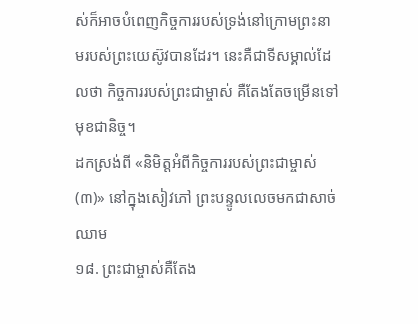ស់ក៏អាចបំពេញកិច្ចការរបស់ទ្រង់នៅក្រោមព្រះនាមរបស់ព្រះយេស៊ូវបានដែរ។ នេះគឺជាទីសម្គាល់ដែលថា កិច្ចការរបស់ព្រះជាម្ចាស់ គឺតែងតែចម្រើនទៅមុខជានិច្ច។
ដកស្រង់ពី «និមិត្តអំពីកិច្ចការរបស់ព្រះជាម្ចាស់ (៣)» នៅក្នុងសៀវភៅ ព្រះបន្ទូលលេចមកជាសាច់ឈាម
១៨. ព្រះជាម្ចាស់គឺតែង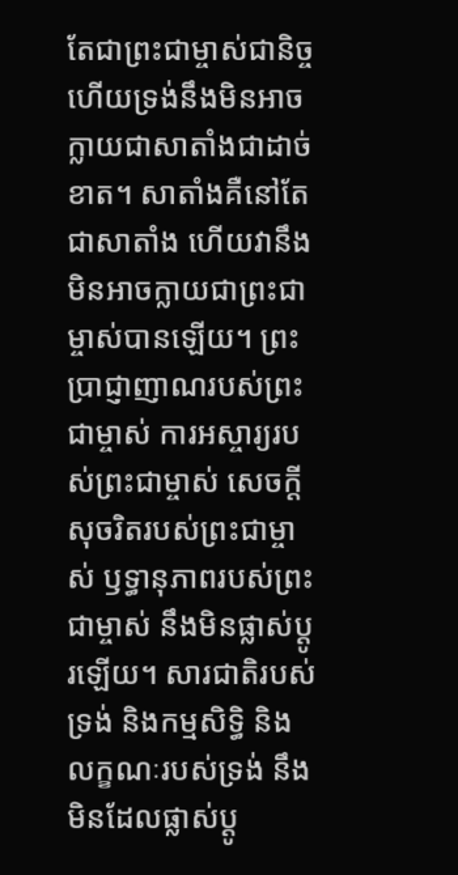តែជាព្រះជាម្ចាស់ជានិច្ច ហើយទ្រង់នឹងមិនអាចក្លាយជាសាតាំងជាដាច់ខាត។ សាតាំងគឺនៅតែជាសាតាំង ហើយវានឹងមិនអាចក្លាយជាព្រះជាម្ចាស់បានឡើយ។ ព្រះប្រាជ្ញាញាណរបស់ព្រះជាម្ចាស់ ការអស្ចារ្យរបស់ព្រះជាម្ចាស់ សេចក្ដីសុចរិតរបស់ព្រះជាម្ចាស់ ឫទ្ធានុភាពរបស់ព្រះជាម្ចាស់ នឹងមិនផ្លាស់ប្ដូរឡើយ។ សារជាតិរបស់ទ្រង់ និងកម្មសិទ្ធិ និងលក្ខណៈរបស់ទ្រង់ នឹងមិនដែលផ្លាស់ប្ដូ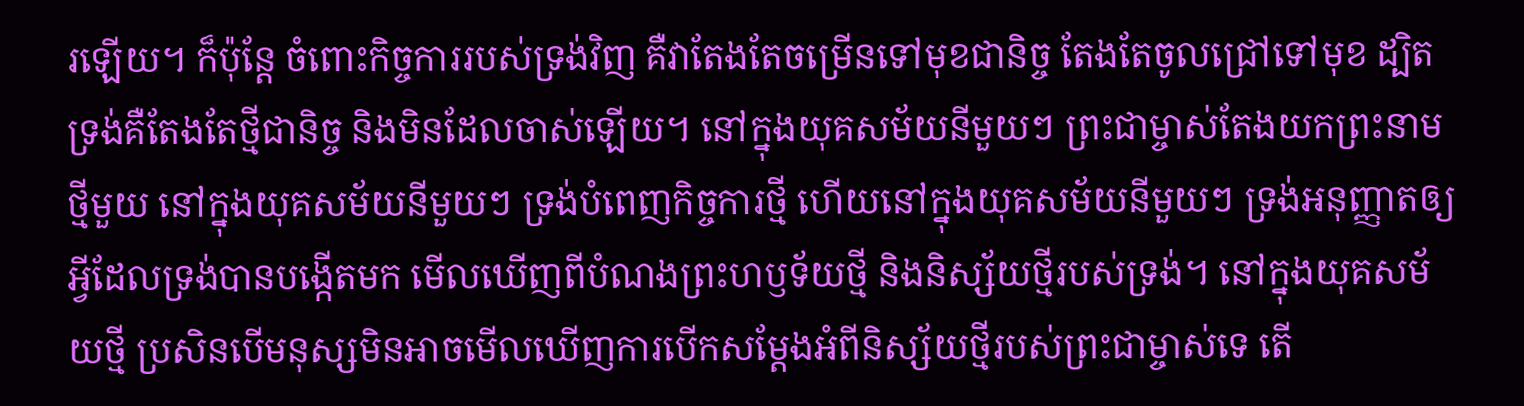រឡើយ។ ក៏ប៉ុន្តែ ចំពោះកិច្ចការរបស់ទ្រង់វិញ គឺវាតែងតែចម្រើនទៅមុខជានិច្ច តែងតែចូលជ្រៅទៅមុខ ដ្បិតទ្រង់គឺតែងតែថ្មីជានិច្ច និងមិនដែលចាស់ឡើយ។ នៅក្នុងយុគសម័យនីមួយៗ ព្រះជាម្ចាស់តែងយកព្រះនាមថ្មីមួយ នៅក្នុងយុគសម័យនីមួយៗ ទ្រង់បំពេញកិច្ចការថ្មី ហើយនៅក្នុងយុគសម័យនីមួយៗ ទ្រង់អនុញ្ញាតឲ្យអ្វីដែលទ្រង់បានបង្កើតមក មើលឃើញពីបំណងព្រះហឫទ័យថ្មី និងនិស្ស័យថ្មីរបស់ទ្រង់។ នៅក្នុងយុគសម័យថ្មី ប្រសិនបើមនុស្សមិនអាចមើលឃើញការបើកសម្ដែងអំពីនិស្ស័យថ្មីរបស់ព្រះជាម្ចាស់ទេ តើ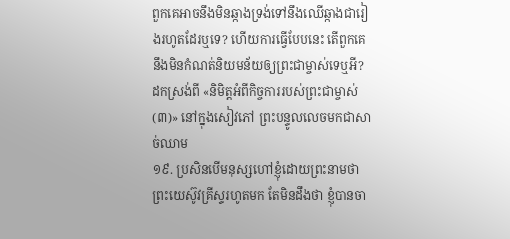ពួកគេអាចនឹងមិនឆ្កាងទ្រង់ទៅនឹងឈើឆ្កាងជារៀងរហូតដែរឬទេ? ហើយការធ្វើបែបនេះ តើពួកគេនឹងមិនកំណត់និយមន័យឲ្យព្រះជាម្ចាស់ទេឬអី?
ដកស្រង់ពី «និមិត្តអំពីកិច្ចការរបស់ព្រះជាម្ចាស់ (៣)» នៅក្នុងសៀវភៅ ព្រះបន្ទូលលេចមកជាសាច់ឈាម
១៩. ប្រសិនបើមនុស្សហៅខ្ញុំដោយព្រះនាមថា ព្រះយេស៊ូវគ្រីស្ទរហូតមក តែមិនដឹងថា ខ្ញុំបានចា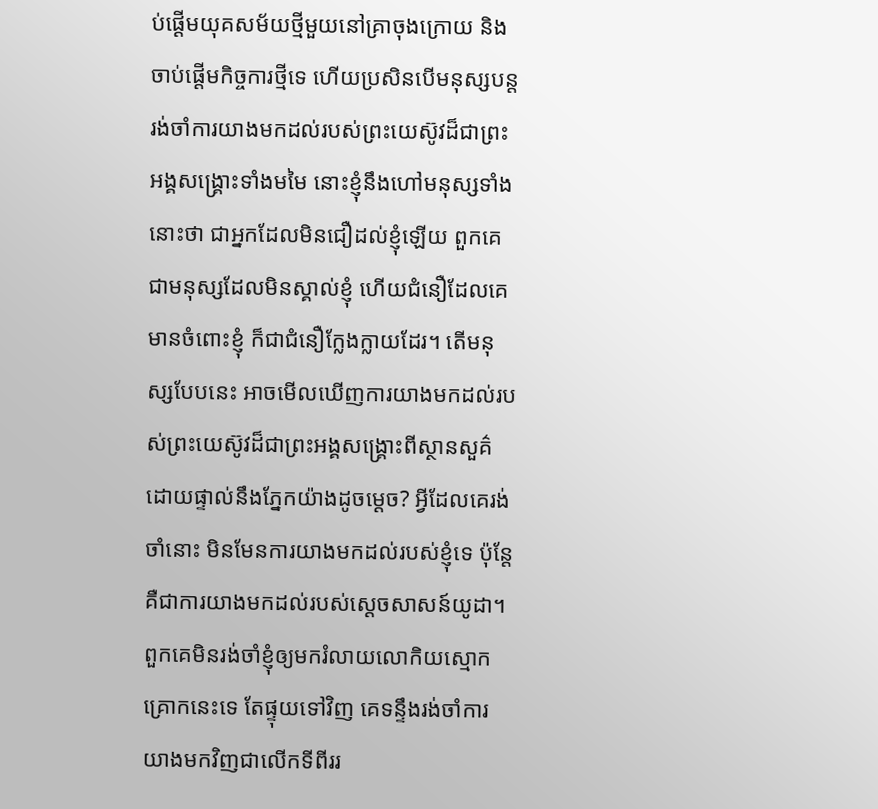ប់ផ្ដើមយុគសម័យថ្មីមួយនៅគ្រាចុងក្រោយ និងចាប់ផ្ដើមកិច្ចការថ្មីទេ ហើយប្រសិនបើមនុស្សបន្តរង់ចាំការយាងមកដល់របស់ព្រះយេស៊ូវដ៏ជាព្រះអង្គសង្គ្រោះទាំងមមៃ នោះខ្ញុំនឹងហៅមនុស្សទាំងនោះថា ជាអ្នកដែលមិនជឿដល់ខ្ញុំឡើយ ពួកគេជាមនុស្សដែលមិនស្គាល់ខ្ញុំ ហើយជំនឿដែលគេមានចំពោះខ្ញុំ ក៏ជាជំនឿក្លែងក្លាយដែរ។ តើមនុស្សបែបនេះ អាចមើលឃើញការយាងមកដល់របស់ព្រះយេស៊ូវដ៏ជាព្រះអង្គសង្គ្រោះពីស្ថានសួគ៌ ដោយផ្ទាល់នឹងភ្នែកយ៉ាងដូចម្ដេច? អ្វីដែលគេរង់ចាំនោះ មិនមែនការយាងមកដល់របស់ខ្ញុំទេ ប៉ុន្តែ គឺជាការយាងមកដល់របស់ស្ដេចសាសន៍យូដា។ ពួកគេមិនរង់ចាំខ្ញុំឲ្យមករំលាយលោកិយស្មោកគ្រោកនេះទេ តែផ្ទុយទៅវិញ គេទន្ទឹងរង់ចាំការយាងមកវិញជាលើកទីពីររ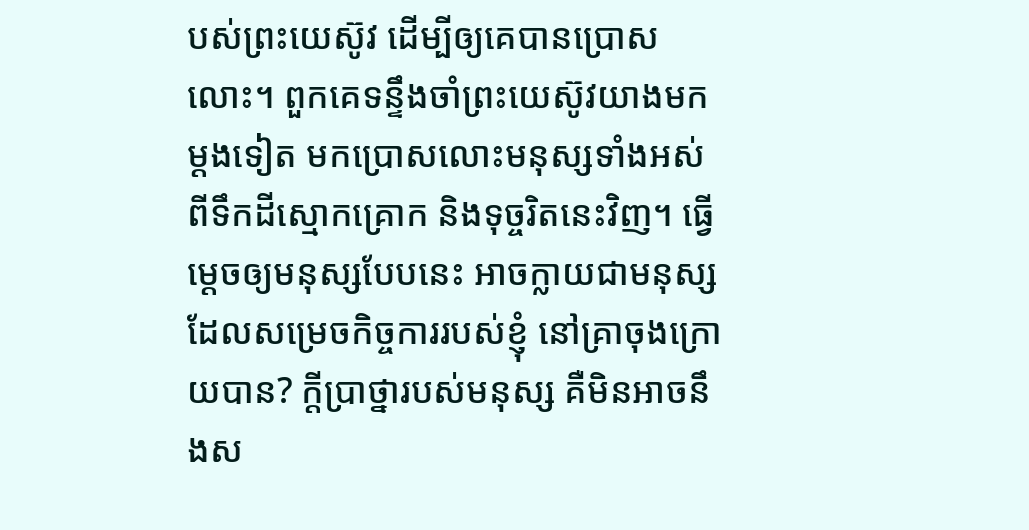បស់ព្រះយេស៊ូវ ដើម្បីឲ្យគេបានប្រោសលោះ។ ពួកគេទន្ទឹងចាំព្រះយេស៊ូវយាងមកម្ដងទៀត មកប្រោសលោះមនុស្សទាំងអស់ពីទឹកដីស្មោកគ្រោក និងទុច្ចរិតនេះវិញ។ ធ្វើម្ដេចឲ្យមនុស្សបែបនេះ អាចក្លាយជាមនុស្សដែលសម្រេចកិច្ចការរបស់ខ្ញុំ នៅគ្រាចុងក្រោយបាន? ក្ដីប្រាថ្នារបស់មនុស្ស គឺមិនអាចនឹងស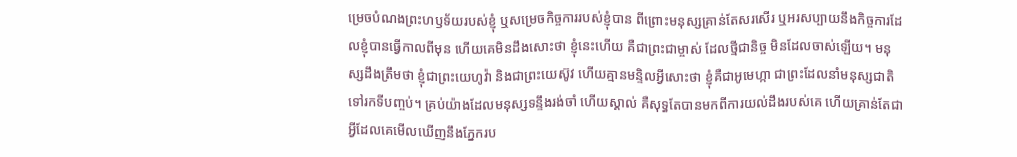ម្រេចបំណងព្រះហឫទ័យរបស់ខ្ញុំ ឬសម្រេចកិច្ចការរបស់ខ្ញុំបាន ពីព្រោះមនុស្សគ្រាន់តែសរសើរ ឬអរសប្បាយនឹងកិច្ចការដែលខ្ញុំបានធ្វើកាលពីមុន ហើយគេមិនដឹងសោះថា ខ្ញុំនេះហើយ គឺជាព្រះជាម្ចាស់ ដែលថ្មីជានិច្ច មិនដែលចាស់ឡើយ។ មនុស្សដឹងត្រឹមថា ខ្ញុំជាព្រះយេហូវ៉ា និងជាព្រះយេស៊ូវ ហើយគ្មានមន្ទិលអ្វីសោះថា ខ្ញុំគឺជាអូមេហ្កា ជាព្រះដែលនាំមនុស្សជាតិទៅរកទីបញ្ចប់។ គ្រប់យ៉ាងដែលមនុស្សទន្ទឹងរង់ចាំ ហើយស្គាល់ គឺសុទ្ធតែបានមកពីការយល់ដឹងរបស់គេ ហើយគ្រាន់តែជាអ្វីដែលគេមើលឃើញនឹងភ្នែករប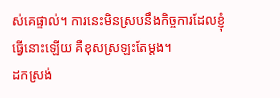ស់គេផ្ទាល់។ ការនេះមិនស្របនឹងកិច្ចការដែលខ្ញុំធ្វើនោះឡើយ គឺខុសស្រឡះតែម្ដង។
ដកស្រង់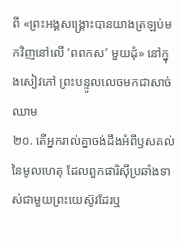ពី «ព្រះអង្គសង្គ្រោះបានយាងត្រឡប់មកវិញនៅលើ ‘ពពកស’ មួយដុំ» នៅក្នុងសៀវភៅ ព្រះបន្ទូលលេចមកជាសាច់ឈាម
២០. តើអ្នករាល់គ្នាចង់ដឹងអំពីឫសគល់នៃមូលហេតុ ដែលពួកផារិស៊ីប្រឆាំងទាស់ជាមួយព្រះយេស៊ូវដែរឬ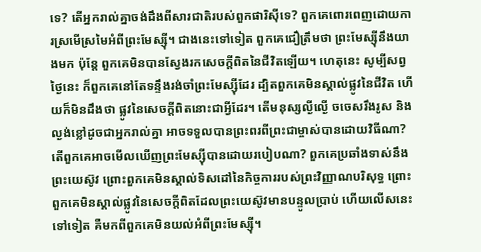ទេ? តើអ្នករាល់គ្នាចង់ដឹងពីសារជាតិរបស់ពួកផារិស៊ីទេ? ពួកគេពោរពេញដោយការស្រមើស្រមៃអំពីព្រះមែស្ស៊ី។ ជាងនេះទៅទៀត ពួកគេជឿត្រឹមថា ព្រះមែស្ស៊ីនឹងយាងមក ប៉ុន្តែ ពួកគេមិនបានស្វែងរកសេចក្តីពិតនៃជីវិតឡើយ។ ហេតុនេះ សូម្បីសព្វថ្ងៃនេះ ក៏ពួកគេនៅតែទន្ទឹងរង់ចាំព្រះមែស្ស៊ីដែរ ដ្បិតពួកគេមិនស្គាល់ផ្លូវនៃជីវិត ហើយក៏មិនដឹងថា ផ្លូវនៃសេចក្ដីពិតនោះជាអ្វីដែរ។ តើមនុស្សល្ងីល្ងើ ចចេសរឹងរូស និងល្ងង់ខ្លៅដូចជាអ្នករាល់គ្នា អាចទទួលបានព្រះពរពីព្រះជាម្ចាស់បានដោយវិធីណា? តើពួកគេអាចមើលឃើញព្រះមែស្ស៊ីបានដោយរបៀបណា? ពួកគេប្រឆាំងទាស់នឹងព្រះយេស៊ូវ ព្រោះពួកគេមិនស្គាល់ទិសដៅនៃកិច្ចការរបស់ព្រះវិញ្ញាណបរិសុទ្ធ ព្រោះពួកគេមិនស្គាល់ផ្លូវនៃសេចក្ដីពិតដែលព្រះយេស៊ូវមានបន្ទូលប្រាប់ ហើយលើសនេះទៅទៀត គឺមកពីពួកគេមិនយល់អំពីព្រះមែស្ស៊ី។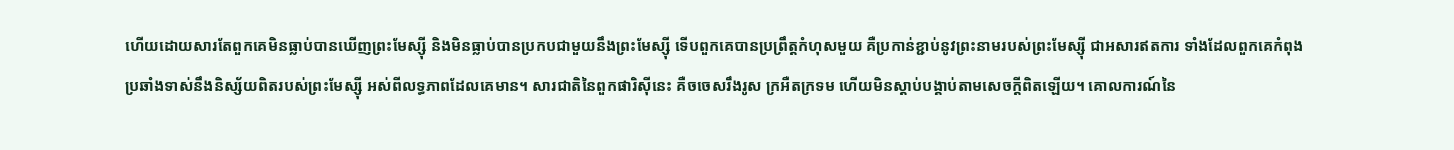ហើយដោយសារតែពួកគេមិនធ្លាប់បានឃើញព្រះមែស្ស៊ី និងមិនធ្លាប់បានប្រកបជាមួយនឹងព្រះមែស្ស៊ី ទើបពួកគេបានប្រព្រឹត្តកំហុសមួយ គឺប្រកាន់ខ្ជាប់នូវព្រះនាមរបស់ព្រះមែស្ស៊ី ជាអសារឥតការ ទាំងដែលពួកគេកំពុងប្រឆាំងទាស់នឹងនិស្ស័យពិតរបស់ព្រះមែស្ស៊ី អស់ពីលទ្ធភាពដែលគេមាន។ សារជាតិនៃពួកផារិស៊ីនេះ គឺចចេសរឹងរូស ក្រអឺតក្រទម ហើយមិនស្ដាប់បង្គាប់តាមសេចក្ដីពិតឡើយ។ គោលការណ៍នៃ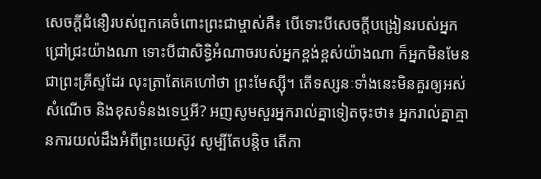សេចក្តីជំនឿរបស់ពួកគេចំពោះព្រះជាម្ចាស់គឺ៖ បើទោះបីសេចក្ដីបង្រៀនរបស់អ្នកជ្រៅជ្រះយ៉ាងណា ទោះបីជាសិទ្ធិអំណាចរបស់អ្នកខ្ពង់ខ្ពស់យ៉ាងណា ក៏អ្នកមិនមែនជាព្រះគ្រីស្ទដែរ លុះត្រាតែគេហៅថា ព្រះមែស្ស៊ី។ តើទស្សនៈទាំងនេះមិនគួរឲ្យអស់សំណើច និងខុសទំនងទេឬអី? អញសូមសួរអ្នករាល់គ្នាទៀតចុះថា៖ អ្នករាល់គ្នាគ្មានការយល់ដឹងអំពីព្រះយេស៊ូវ សូម្បីតែបន្តិច តើកា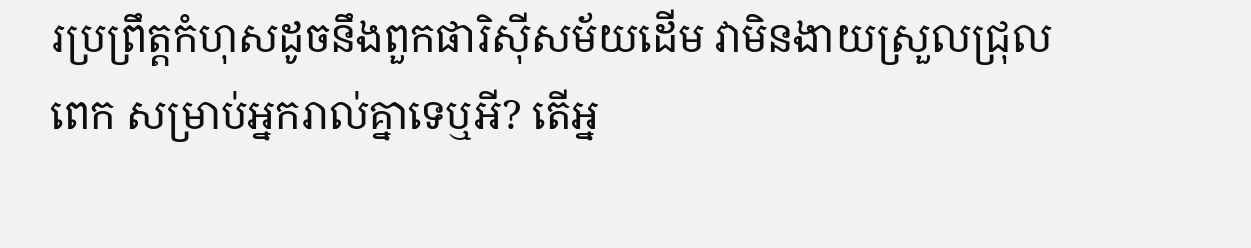រប្រព្រឹត្តកំហុសដូចនឹងពួកផារិស៊ីសម័យដើម វាមិនងាយស្រួលជ្រុលពេក សម្រាប់អ្នករាល់គ្នាទេឬអី? តើអ្ន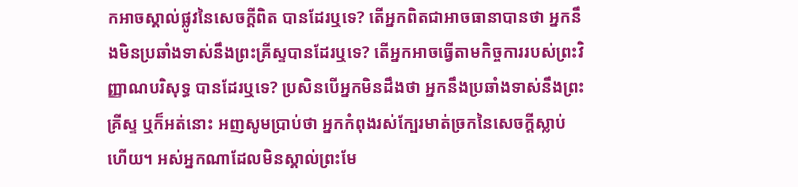កអាចស្គាល់ផ្លូវនៃសេចក្ដីពិត បានដែរឬទេ? តើអ្នកពិតជាអាចធានាបានថា អ្នកនឹងមិនប្រឆាំងទាស់នឹងព្រះគ្រីស្ទបានដែរឬទេ? តើអ្នកអាចធ្វើតាមកិច្ចការរបស់ព្រះវិញ្ញាណបរិសុទ្ធ បានដែរឬទេ? ប្រសិនបើអ្នកមិនដឹងថា អ្នកនឹងប្រឆាំងទាស់នឹងព្រះគ្រីស្ទ ឬក៏អត់នោះ អញសូមប្រាប់ថា អ្នកកំពុងរស់ក្បែរមាត់ច្រកនៃសេចក្ដីស្លាប់ហើយ។ អស់អ្នកណាដែលមិនស្គាល់ព្រះមែ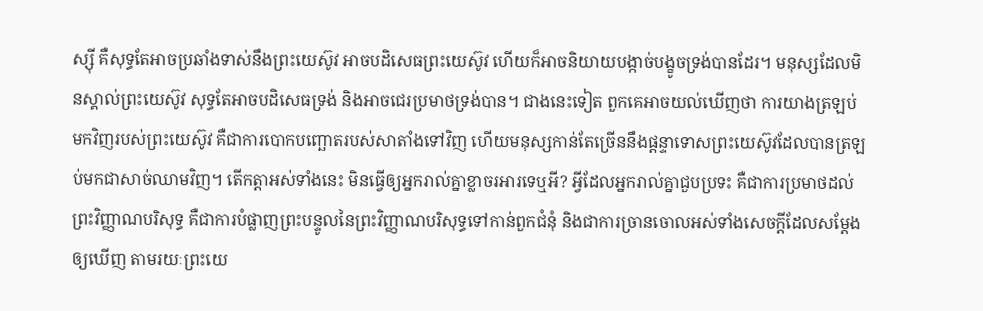ស្ស៊ី គឺសុទ្ធតែអាចប្រឆាំងទាស់នឹងព្រះយេស៊ូវ អាចបដិសេធព្រះយេស៊ូវ ហើយក៏អាចនិយាយបង្កាច់បង្ខូចទ្រង់បានដែរ។ មនុស្សដែលមិនស្គាល់ព្រះយេស៊ូវ សុទ្ធតែអាចបដិសេធទ្រង់ និងអាចជេរប្រមាថទ្រង់បាន។ ជាងនេះទៀត ពួកគេអាចយល់ឃើញថា ការយាងត្រឡប់មកវិញរបស់ព្រះយេស៊ូវ គឺជាការបោកបញ្ឆោតរបស់សាតាំងទៅវិញ ហើយមនុស្សកាន់តែច្រើននឹងផ្ដន្ទាទោសព្រះយេស៊ូវដែលបានត្រឡប់មកជាសាច់ឈាមវិញ។ តើកត្តាអស់ទាំងនេះ មិនធ្វើឲ្យអ្នករាល់គ្នាខ្លាចរអារទេឬអី? អ្វីដែលអ្នករាល់គ្នាជួបប្រទះ គឺជាការប្រមាថដល់ព្រះវិញ្ញាណបរិសុទ្ធ គឺជាការបំផ្លាញព្រះបន្ទូលនៃព្រះវិញ្ញាណបរិសុទ្ធទៅកាន់ពួកជំនុំ និងជាការច្រានចោលអស់ទាំងសេចក្ដីដែលសម្ដែងឲ្យឃើញ តាមរយៈព្រះយេ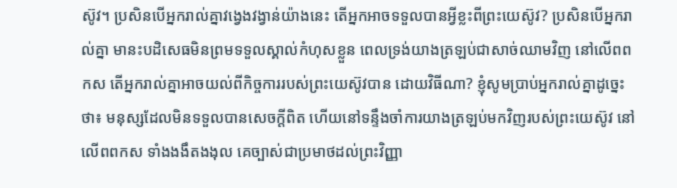ស៊ូវ។ ប្រសិនបើអ្នករាល់គ្នាវង្វេងវង្វាន់យ៉ាងនេះ តើអ្នកអាចទទួលបានអ្វីខ្លះពីព្រះយេស៊ូវ? ប្រសិនបើអ្នករាល់គ្នា មានះបដិសេធមិនព្រមទទួលស្គាល់កំហុសខ្លួន ពេលទ្រង់យាងត្រឡប់ជាសាច់ឈាមវិញ នៅលើពពកស តើអ្នករាល់គ្នាអាចយល់ពីកិច្ចការរបស់ព្រះយេស៊ូវបាន ដោយវិធីណា? ខ្ញុំសូមប្រាប់អ្នករាល់គ្នាដូច្នេះថា៖ មនុស្សដែលមិនទទួលបានសេចក្ដីពិត ហើយនៅទន្ទឹងចាំការយាងត្រឡប់មកវិញរបស់ព្រះយេស៊ូវ នៅលើពពកស ទាំងងងឹតងងុល គេច្បាស់ជាប្រមាថដល់ព្រះវិញ្ញា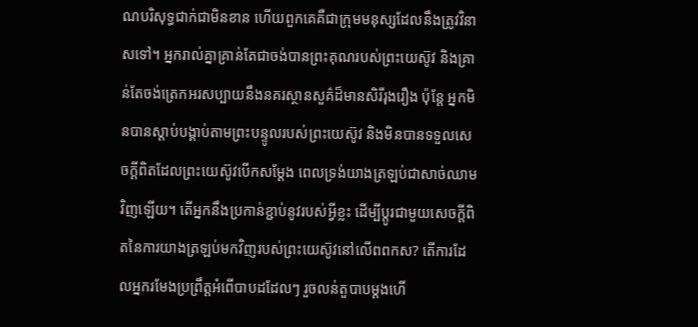ណបរិសុទ្ធជាក់ជាមិនខាន ហើយពួកគេគឺជាក្រុមមនុស្សដែលនឹងត្រូវវិនាសទៅ។ អ្នករាល់គ្នាគ្រាន់តែជាចង់បានព្រះគុណរបស់ព្រះយេស៊ូវ និងគ្រាន់តែចង់ត្រេកអរសប្បាយនឹងនគរស្ថានសួគ៌ដ៏មានសិរីរុងរឿង ប៉ុន្តែ អ្នកមិនបានស្ដាប់បង្គាប់តាមព្រះបន្ទូលរបស់ព្រះយេស៊ូវ និងមិនបានទទួលសេចក្ដីពិតដែលព្រះយេស៊ូវបើកសម្ដែង ពេលទ្រង់យាងត្រឡប់ជាសាច់ឈាមវិញឡើយ។ តើអ្នកនឹងប្រកាន់ខ្ជាប់នូវរបស់អ្វីខ្លះ ដើម្បីប្ដូរជាមួយសេចក្តីពិតនៃការយាងត្រឡប់មកវិញរបស់ព្រះយេស៊ូវនៅលើពពកស? តើការដែលអ្នករមែងប្រព្រឹត្តអំពើបាបដដែលៗ រួចលន់តួបាបម្ដងហើ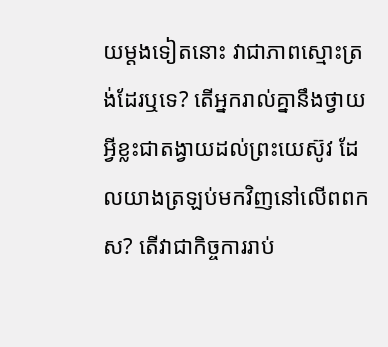យម្ដងទៀតនោះ វាជាភាពស្មោះត្រង់ដែរឬទេ? តើអ្នករាល់គ្នានឹងថ្វាយអ្វីខ្លះជាតង្វាយដល់ព្រះយេស៊ូវ ដែលយាងត្រឡប់មកវិញនៅលើពពកស? តើវាជាកិច្ចការរាប់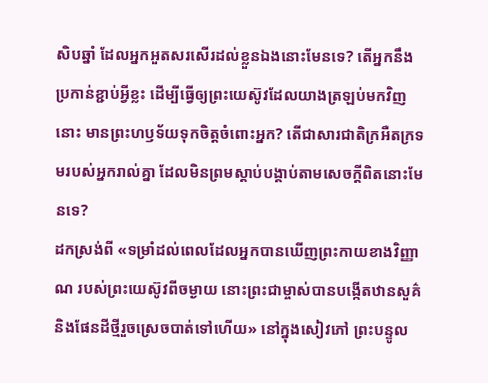សិបឆ្នាំ ដែលអ្នកអួតសរសើរដល់ខ្លួនឯងនោះមែនទេ? តើអ្នកនឹងប្រកាន់ខ្ជាប់អ្វីខ្លះ ដើម្បីធ្វើឲ្យព្រះយេស៊ូវដែលយាងត្រឡប់មកវិញនោះ មានព្រះហឫទ័យទុកចិត្តចំពោះអ្នក? តើជាសារជាតិក្រអឺតក្រទមរបស់អ្នករាល់គ្នា ដែលមិនព្រមស្ដាប់បង្គាប់តាមសេចក្ដីពិតនោះមែនទេ?
ដកស្រង់ពី «ទម្រាំដល់ពេលដែលអ្នកបានឃើញព្រះកាយខាងវិញ្ញាណ របស់ព្រះយេស៊ូវពីចម្ងាយ នោះព្រះជាម្ចាស់បានបង្កើតឋានសួគ៌ និងផែនដីថ្មីរួចស្រេចបាត់ទៅហើយ» នៅក្នុងសៀវភៅ ព្រះបន្ទូល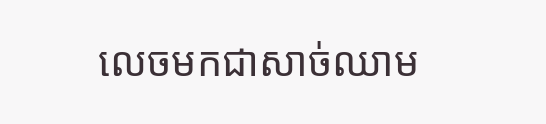លេចមកជាសាច់ឈាម